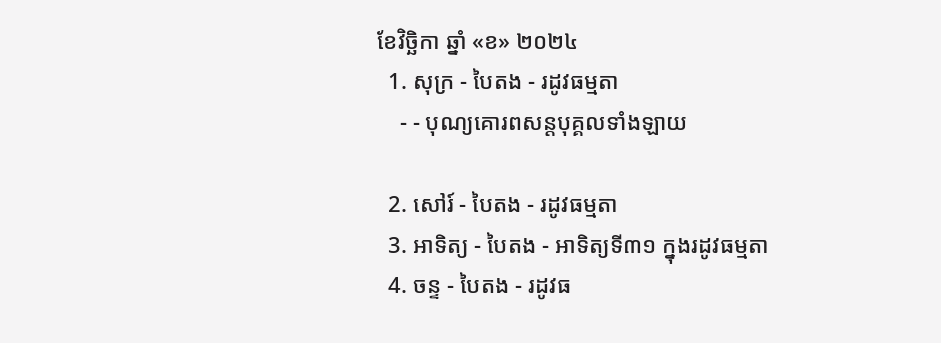ខែវិច្ឆិកា ឆ្នាំ «ខ» ២០២៤
  1. សុក្រ - បៃតង - រដូវធម្មតា
    - - បុណ្យគោរពសន្ដបុគ្គលទាំងឡាយ

  2. សៅរ៍ - បៃតង - រដូវធម្មតា
  3. អាទិត្យ - បៃតង - អាទិត្យទី៣១ ក្នុងរដូវធម្មតា
  4. ចន្ទ - បៃតង - រដូវធ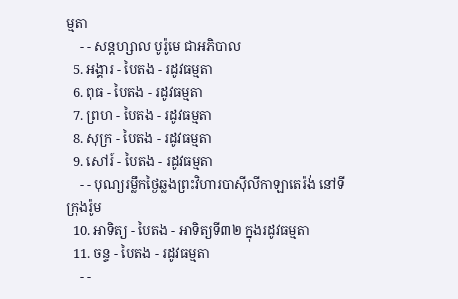ម្មតា
    - - សន្ដហ្សាល បូរ៉ូមេ ជាអភិបាល
  5. អង្គារ - បៃតង - រដូវធម្មតា
  6. ពុធ - បៃតង - រដូវធម្មតា
  7. ព្រហ - បៃតង - រដូវធម្មតា
  8. សុក្រ - បៃតង - រដូវធម្មតា
  9. សៅរ៍ - បៃតង - រដូវធម្មតា
    - - បុណ្យរម្លឹកថ្ងៃឆ្លងព្រះវិហារបាស៊ីលីកាឡាតេរ៉ង់ នៅទីក្រុងរ៉ូម
  10. អាទិត្យ - បៃតង - អាទិត្យទី៣២ ក្នុងរដូវធម្មតា
  11. ចន្ទ - បៃតង - រដូវធម្មតា
    - -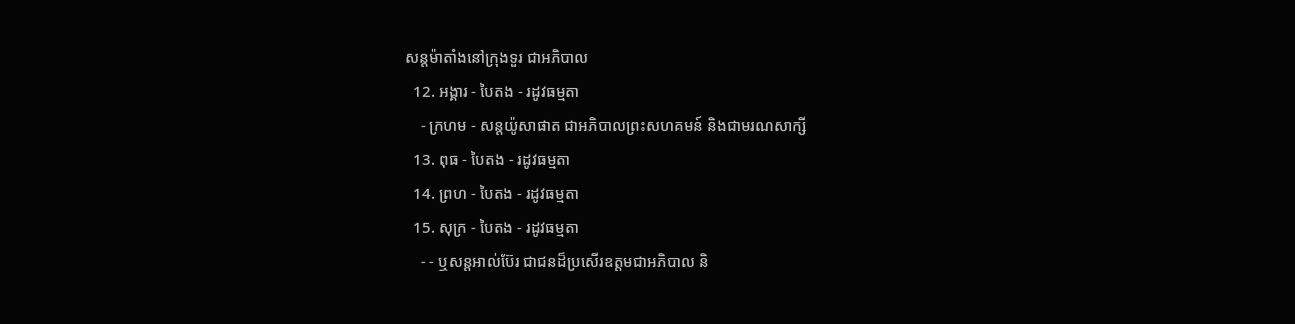សន្ដម៉ាតាំងនៅក្រុងទួរ ជាអភិបាល
  12. អង្គារ - បៃតង - រដូវធម្មតា
    - ក្រហម - សន្ដយ៉ូសាផាត ជាអភិបាលព្រះសហគមន៍ និងជាមរណសាក្សី
  13. ពុធ - បៃតង - រដូវធម្មតា
  14. ព្រហ - បៃតង - រដូវធម្មតា
  15. សុក្រ - បៃតង - រដូវធម្មតា
    - - ឬសន្ដអាល់ប៊ែរ ជាជនដ៏ប្រសើរឧត្ដមជាអភិបាល និ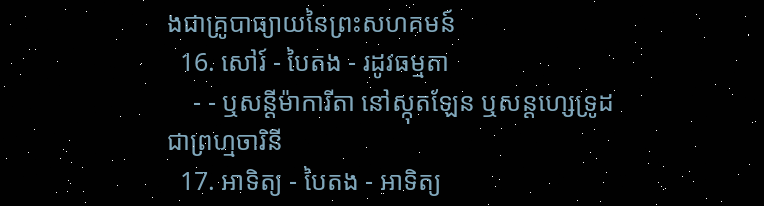ងជាគ្រូបាធ្យាយនៃព្រះសហគមន៍
  16. សៅរ៍ - បៃតង - រដូវធម្មតា
    - - ឬសន្ដីម៉ាការីតា នៅស្កុតឡែន ឬសន្ដហ្សេទ្រូដ ជាព្រហ្មចារិនី
  17. អាទិត្យ - បៃតង - អាទិត្យ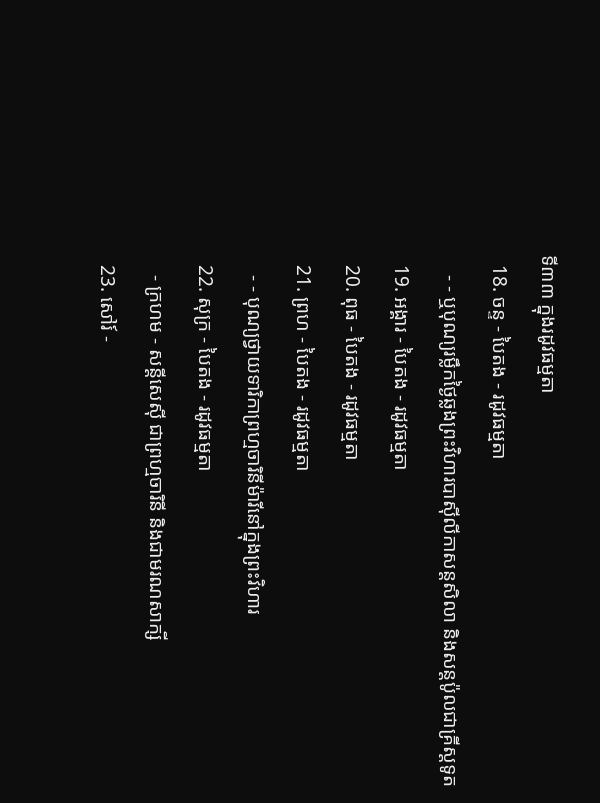ទី៣៣ ក្នុងរដូវធម្មតា
  18. ចន្ទ - បៃតង - រដូវធម្មតា
    - - ឬបុណ្យរម្លឹកថ្ងៃឆ្លងព្រះវិហារបាស៊ីលីកាសន្ដសិលា និងសន្ដប៉ូលជាគ្រីស្ដទូត
  19. អង្គារ - បៃតង - រដូវធម្មតា
  20. ពុធ - បៃតង - រដូវធម្មតា
  21. ព្រហ - បៃតង - រដូវធម្មតា
    - - បុណ្យថ្វាយទារិកាព្រហ្មចារិនីម៉ារីនៅក្នុងព្រះវិហារ
  22. សុក្រ - បៃតង - រដូវធម្មតា
    - ក្រហម - សន្ដីសេស៊ី ជាព្រហ្មចារិនី និងជាមរណសាក្សី
  23. សៅរ៍ -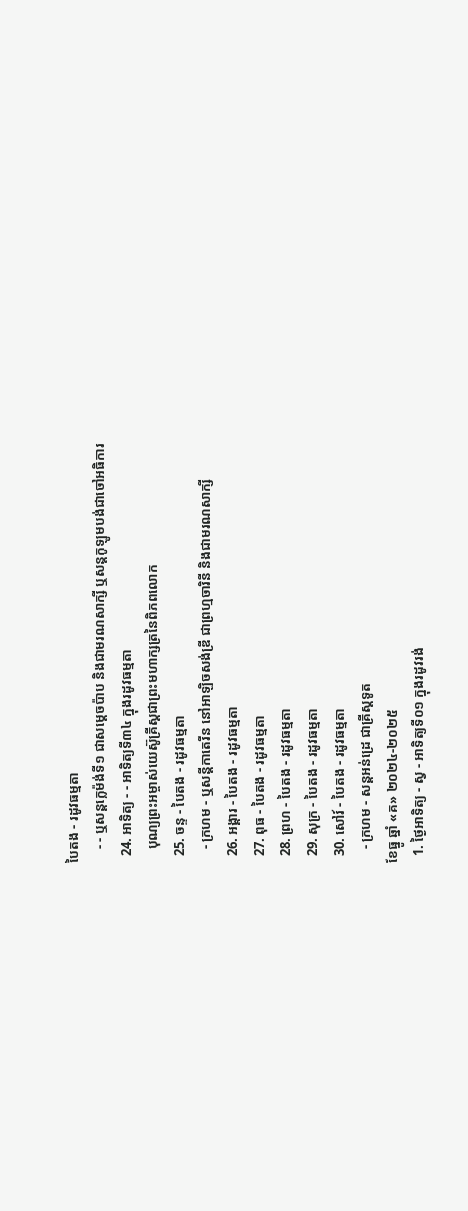បៃតង - រដូវធម្មតា
    - - ឬសន្ដក្លេម៉ង់ទី១ ជាសម្ដេចប៉ាប និងជាមរណសាក្សី ឬសន្ដកូឡូមបង់ជាចៅអធិការ
  24. អាទិត្យ - - អាទិត្យទី៣៤ ក្នុងរដូវធម្មតា
    បុណ្យព្រះអម្ចាស់យេស៊ូគ្រីស្ដជាព្រះមហាក្សត្រនៃពិភពលោក
  25. ចន្ទ - បៃតង - រដូវធម្មតា
    - ក្រហម - ឬសន្ដីកាតេរីន នៅអាឡិចសង់ឌ្រី ជាព្រហ្មចារិនី និងជាមរណសាក្សី
  26. អង្គារ - បៃតង - រដូវធម្មតា
  27. ពុធ - បៃតង - រដូវធម្មតា
  28. ព្រហ - បៃតង - រដូវធម្មតា
  29. សុក្រ - បៃតង - រដូវធម្មតា
  30. សៅរ៍ - បៃតង - រដូវធម្មតា
    - ក្រហម - សន្ដអន់ដ្រេ ជាគ្រីស្ដទូត
ខែធ្នូ ឆ្នាំ «គ» ២០២៤-២០២៥
  1. ថ្ងៃអាទិត្យ - ស្វ - អាទិត្យទី០១ ក្នុងរដូវរង់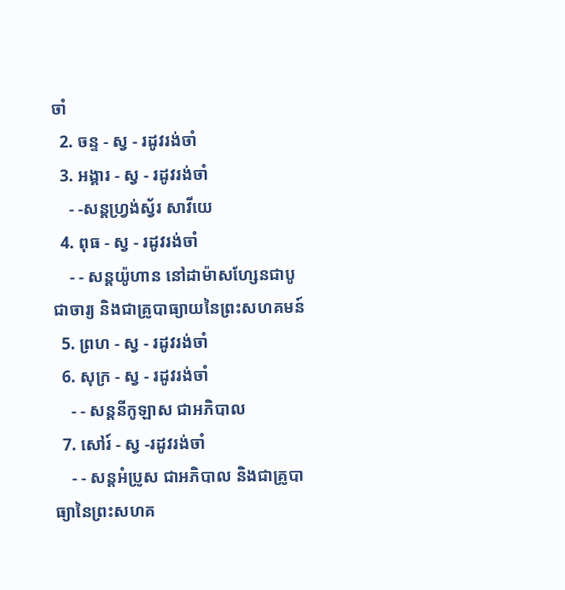ចាំ
  2. ចន្ទ - ស្វ - រដូវរង់ចាំ
  3. អង្គារ - ស្វ - រដូវរង់ចាំ
    - -សន្ដហ្វ្រង់ស្វ័រ សាវីយេ
  4. ពុធ - ស្វ - រដូវរង់ចាំ
    - - សន្ដយ៉ូហាន នៅដាម៉ាសហ្សែនជាបូជាចារ្យ និងជាគ្រូបាធ្យាយនៃព្រះសហគមន៍
  5. ព្រហ - ស្វ - រដូវរង់ចាំ
  6. សុក្រ - ស្វ - រដូវរង់ចាំ
    - - សន្ដនីកូឡាស ជាអភិបាល
  7. សៅរ៍ - ស្វ -រដូវរង់ចាំ
    - - សន្ដអំប្រូស ជាអភិបាល និងជាគ្រូបាធ្យានៃព្រះសហគ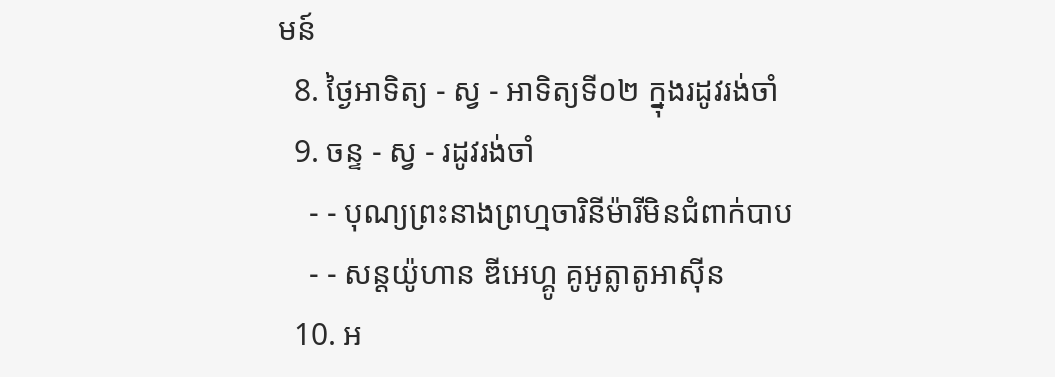មន៍
  8. ថ្ងៃអាទិត្យ - ស្វ - អាទិត្យទី០២ ក្នុងរដូវរង់ចាំ
  9. ចន្ទ - ស្វ - រដូវរង់ចាំ
    - - បុណ្យព្រះនាងព្រហ្មចារិនីម៉ារីមិនជំពាក់បាប
    - - សន្ដយ៉ូហាន ឌីអេហ្គូ គូអូត្លាតូអាស៊ីន
  10. អ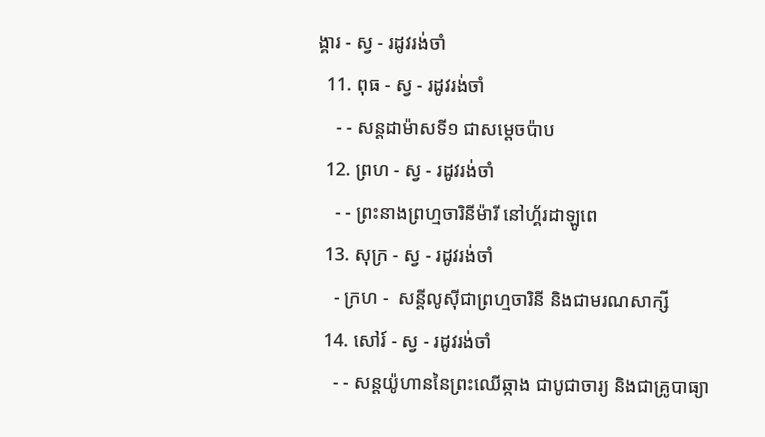ង្គារ - ស្វ - រដូវរង់ចាំ
  11. ពុធ - ស្វ - រដូវរង់ចាំ
    - - សន្ដដាម៉ាសទី១ ជាសម្ដេចប៉ាប
  12. ព្រហ - ស្វ - រដូវរង់ចាំ
    - - ព្រះនាងព្រហ្មចារិនីម៉ារី នៅហ្គ័រដាឡូពេ
  13. សុក្រ - ស្វ - រដូវរង់ចាំ
    - ក្រហ -  សន្ដីលូស៊ីជាព្រហ្មចារិនី និងជាមរណសាក្សី
  14. សៅរ៍ - ស្វ - រដូវរង់ចាំ
    - - សន្ដយ៉ូហាននៃព្រះឈើឆ្កាង ជាបូជាចារ្យ និងជាគ្រូបាធ្យា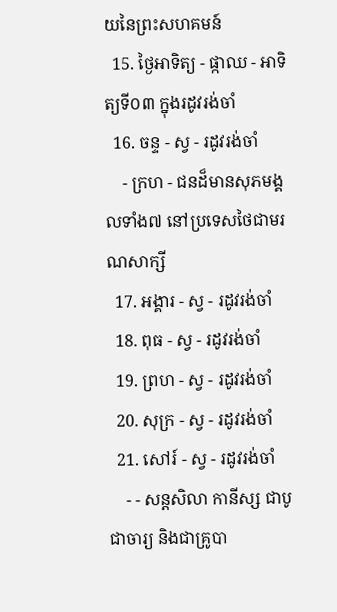យនៃព្រះសហគមន៍
  15. ថ្ងៃអាទិត្យ - ផ្កាឈ - អាទិត្យទី០៣ ក្នុងរដូវរង់ចាំ
  16. ចន្ទ - ស្វ - រដូវរង់ចាំ
    - ក្រហ - ជនដ៏មានសុភមង្គលទាំង៧ នៅប្រទេសថៃជាមរណសាក្សី
  17. អង្គារ - ស្វ - រដូវរង់ចាំ
  18. ពុធ - ស្វ - រដូវរង់ចាំ
  19. ព្រហ - ស្វ - រដូវរង់ចាំ
  20. សុក្រ - ស្វ - រដូវរង់ចាំ
  21. សៅរ៍ - ស្វ - រដូវរង់ចាំ
    - - សន្ដសិលា កានីស្ស ជាបូជាចារ្យ និងជាគ្រូបា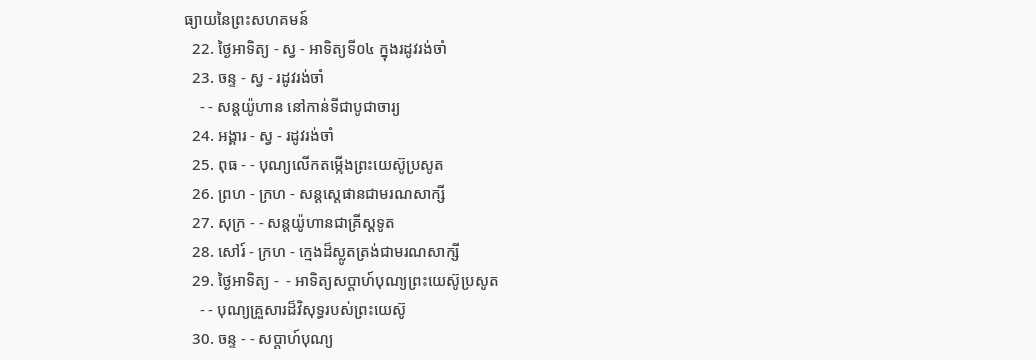ធ្យាយនៃព្រះសហគមន៍
  22. ថ្ងៃអាទិត្យ - ស្វ - អាទិត្យទី០៤ ក្នុងរដូវរង់ចាំ
  23. ចន្ទ - ស្វ - រដូវរង់ចាំ
    - - សន្ដយ៉ូហាន នៅកាន់ទីជាបូជាចារ្យ
  24. អង្គារ - ស្វ - រដូវរង់ចាំ
  25. ពុធ - - បុណ្យលើកតម្កើងព្រះយេស៊ូប្រសូត
  26. ព្រហ - ក្រហ - សន្តស្តេផានជាមរណសាក្សី
  27. សុក្រ - - សន្តយ៉ូហានជាគ្រីស្តទូត
  28. សៅរ៍ - ក្រហ - ក្មេងដ៏ស្លូតត្រង់ជាមរណសាក្សី
  29. ថ្ងៃអាទិត្យ -  - អាទិត្យសប្ដាហ៍បុណ្យព្រះយេស៊ូប្រសូត
    - - បុណ្យគ្រួសារដ៏វិសុទ្ធរបស់ព្រះយេស៊ូ
  30. ចន្ទ - - សប្ដាហ៍បុណ្យ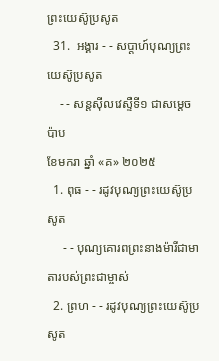ព្រះយេស៊ូប្រសូត
  31.  អង្គារ - - សប្ដាហ៍បុណ្យព្រះយេស៊ូប្រសូត
    - - សន្ដស៊ីលវេស្ទឺទី១ ជាសម្ដេចប៉ាប
ខែមករា ឆ្នាំ «គ» ២០២៥
  1. ពុធ - - រដូវបុណ្យព្រះយេស៊ូប្រសូត
     - - បុណ្យគោរពព្រះនាងម៉ារីជាមាតារបស់ព្រះជាម្ចាស់
  2. ព្រហ - - រដូវបុណ្យព្រះយេស៊ូប្រសូត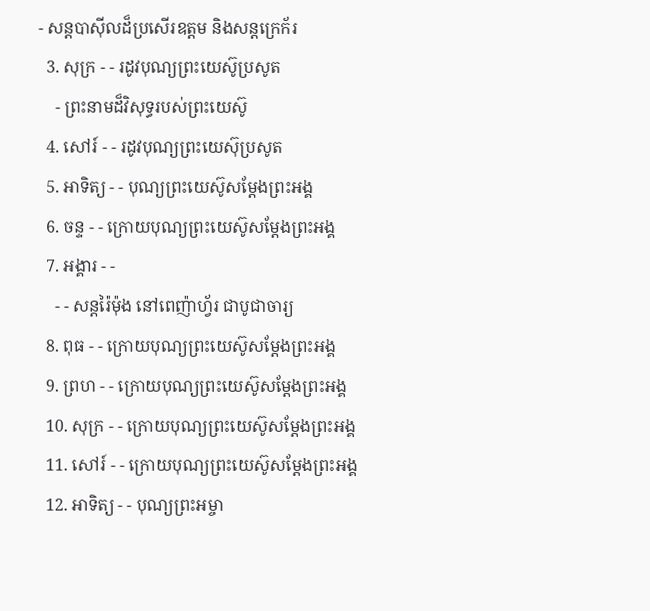- សន្ដបាស៊ីលដ៏ប្រសើរឧត្ដម និងសន្ដក្រេក័រ
  3. សុក្រ - - រដូវបុណ្យព្រះយេស៊ូប្រសូត
    - ព្រះនាមដ៏វិសុទ្ធរបស់ព្រះយេស៊ូ
  4. សៅរ៍ - - រដូវបុណ្យព្រះយេស៊ុប្រសូត
  5. អាទិត្យ - - បុណ្យព្រះយេស៊ូសម្ដែងព្រះអង្គ
  6. ចន្ទ - - ក្រោយបុណ្យព្រះយេស៊ូសម្ដែងព្រះអង្គ
  7. អង្គារ - -
    - - សន្ដរ៉ៃម៉ុង នៅពេញ៉ាហ្វ័រ ជាបូជាចារ្យ
  8. ពុធ - - ក្រោយបុណ្យព្រះយេស៊ូសម្ដែងព្រះអង្គ
  9. ព្រហ - - ក្រោយបុណ្យព្រះយេស៊ូសម្ដែងព្រះអង្គ
  10. សុក្រ - - ក្រោយបុណ្យព្រះយេស៊ូសម្ដែងព្រះអង្គ
  11. សៅរ៍ - - ក្រោយបុណ្យព្រះយេស៊ូសម្ដែងព្រះអង្គ
  12. អាទិត្យ - - បុណ្យព្រះអម្ចា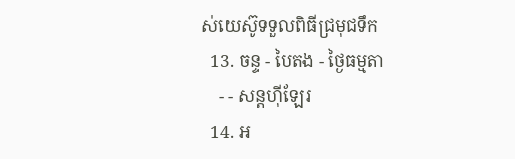ស់យេស៊ូទទួលពិធីជ្រមុជទឹក
  13. ចន្ទ - បៃតង - ថ្ងៃធម្មតា
    - - សន្ដហ៊ីឡែរ
  14. អ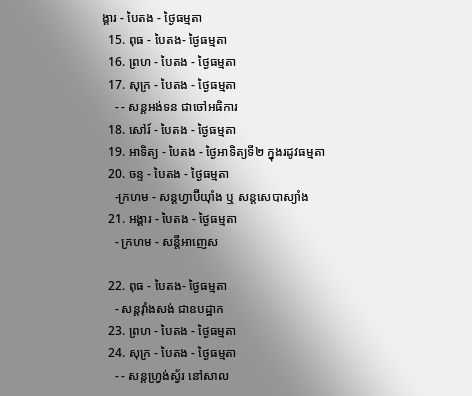ង្គារ - បៃតង - ថ្ងៃធម្មតា
  15. ពុធ - បៃតង- ថ្ងៃធម្មតា
  16. ព្រហ - បៃតង - ថ្ងៃធម្មតា
  17. សុក្រ - បៃតង - ថ្ងៃធម្មតា
    - - សន្ដអង់ទន ជាចៅអធិការ
  18. សៅរ៍ - បៃតង - ថ្ងៃធម្មតា
  19. អាទិត្យ - បៃតង - ថ្ងៃអាទិត្យទី២ ក្នុងរដូវធម្មតា
  20. ចន្ទ - បៃតង - ថ្ងៃធម្មតា
    -ក្រហម - សន្ដហ្វាប៊ីយ៉ាំង ឬ សន្ដសេបាស្យាំង
  21. អង្គារ - បៃតង - ថ្ងៃធម្មតា
    - ក្រហម - សន្ដីអាញេស

  22. ពុធ - បៃតង- ថ្ងៃធម្មតា
    - សន្ដវ៉ាំងសង់ ជាឧបដ្ឋាក
  23. ព្រហ - បៃតង - ថ្ងៃធម្មតា
  24. សុក្រ - បៃតង - ថ្ងៃធម្មតា
    - - សន្ដហ្វ្រង់ស្វ័រ នៅសាល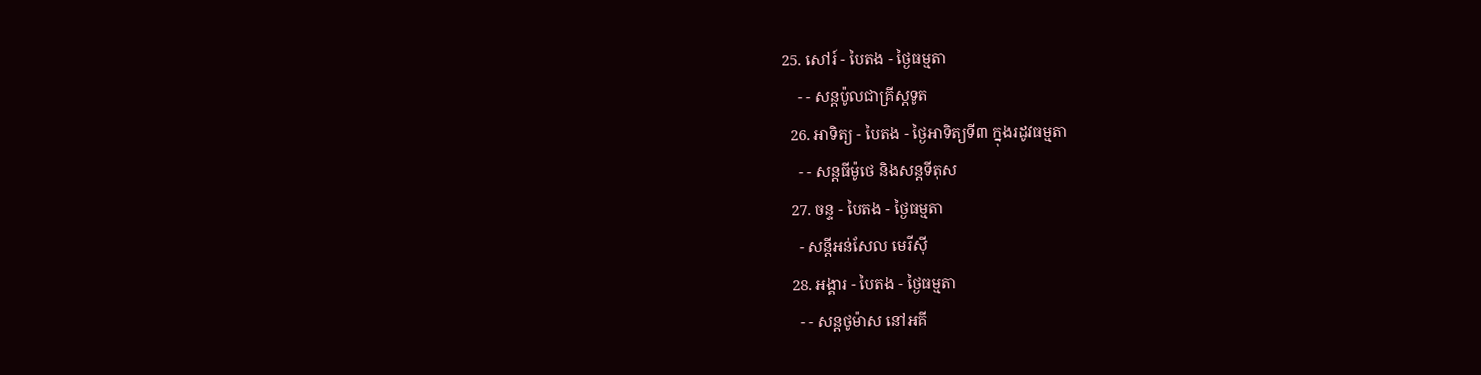25. សៅរ៍ - បៃតង - ថ្ងៃធម្មតា
    - - សន្ដប៉ូលជាគ្រីស្ដទូត
  26. អាទិត្យ - បៃតង - ថ្ងៃអាទិត្យទី៣ ក្នុងរដូវធម្មតា
    - - សន្ដធីម៉ូថេ និងសន្ដទីតុស
  27. ចន្ទ - បៃតង - ថ្ងៃធម្មតា
    - សន្ដីអន់សែល មេរីស៊ី
  28. អង្គារ - បៃតង - ថ្ងៃធម្មតា
    - - សន្ដថូម៉ាស នៅអគី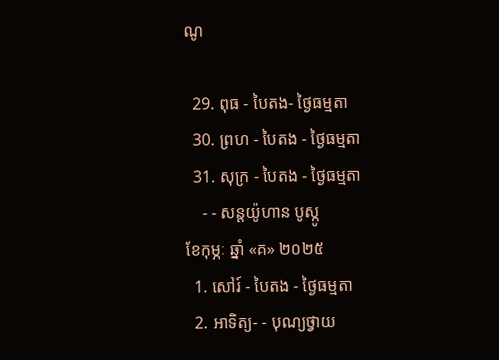ណូ

  29. ពុធ - បៃតង- ថ្ងៃធម្មតា
  30. ព្រហ - បៃតង - ថ្ងៃធម្មតា
  31. សុក្រ - បៃតង - ថ្ងៃធម្មតា
    - - សន្ដយ៉ូហាន បូស្កូ
ខែកុម្ភៈ ឆ្នាំ «គ» ២០២៥
  1. សៅរ៍ - បៃតង - ថ្ងៃធម្មតា
  2. អាទិត្យ- - បុណ្យថ្វាយ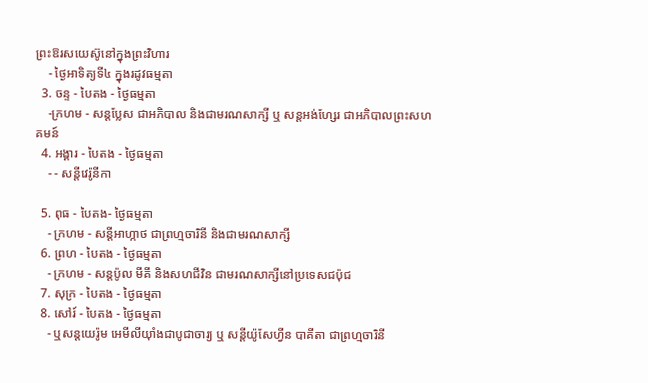ព្រះឱរសយេស៊ូនៅក្នុងព្រះវិហារ
    - ថ្ងៃអាទិត្យទី៤ ក្នុងរដូវធម្មតា
  3. ចន្ទ - បៃតង - ថ្ងៃធម្មតា
    -ក្រហម - សន្ដប្លែស ជាអភិបាល និងជាមរណសាក្សី ឬ សន្ដអង់ហ្សែរ ជាអភិបាលព្រះសហគមន៍
  4. អង្គារ - បៃតង - ថ្ងៃធម្មតា
    - - សន្ដីវេរ៉ូនីកា

  5. ពុធ - បៃតង- ថ្ងៃធម្មតា
    - ក្រហម - សន្ដីអាហ្កាថ ជាព្រហ្មចារិនី និងជាមរណសាក្សី
  6. ព្រហ - បៃតង - ថ្ងៃធម្មតា
    - ក្រហម - សន្ដប៉ូល មីគី និងសហជីវិន ជាមរណសាក្សីនៅប្រទេសជប៉ុជ
  7. សុក្រ - បៃតង - ថ្ងៃធម្មតា
  8. សៅរ៍ - បៃតង - ថ្ងៃធម្មតា
    - ឬសន្ដយេរ៉ូម អេមីលីយ៉ាំងជាបូជាចារ្យ ឬ សន្ដីយ៉ូសែហ្វីន បាគីតា ជាព្រហ្មចារិនី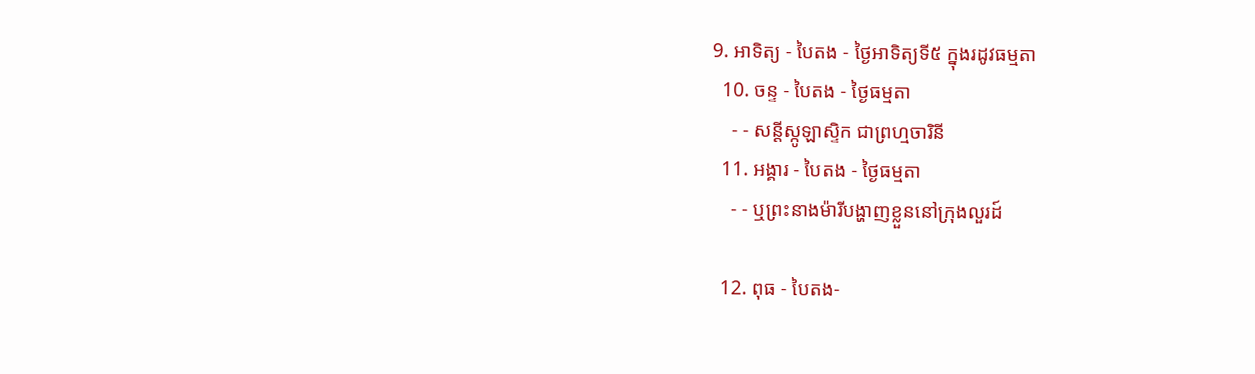9. អាទិត្យ - បៃតង - ថ្ងៃអាទិត្យទី៥ ក្នុងរដូវធម្មតា
  10. ចន្ទ - បៃតង - ថ្ងៃធម្មតា
    - - សន្ដីស្កូឡាស្ទិក ជាព្រហ្មចារិនី
  11. អង្គារ - បៃតង - ថ្ងៃធម្មតា
    - - ឬព្រះនាងម៉ារីបង្ហាញខ្លួននៅក្រុងលួរដ៍

  12. ពុធ - បៃតង-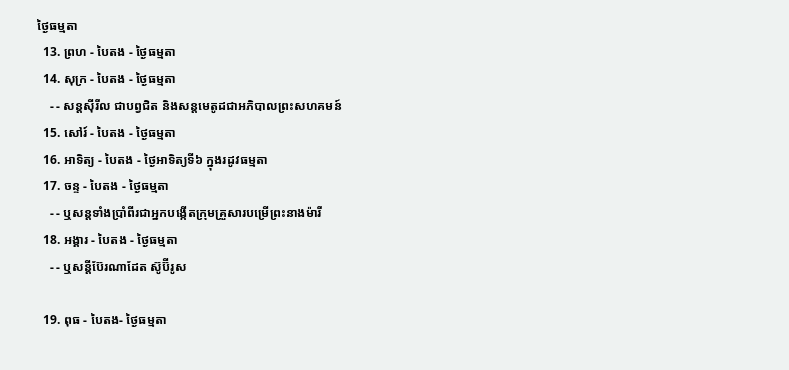ថ្ងៃធម្មតា
  13. ព្រហ - បៃតង - ថ្ងៃធម្មតា
  14. សុក្រ - បៃតង - ថ្ងៃធម្មតា
    - - សន្ដស៊ីរីល ជាបព្វជិត និងសន្ដមេតូដជាអភិបាលព្រះសហគមន៍
  15. សៅរ៍ - បៃតង - ថ្ងៃធម្មតា
  16. អាទិត្យ - បៃតង - ថ្ងៃអាទិត្យទី៦ ក្នុងរដូវធម្មតា
  17. ចន្ទ - បៃតង - ថ្ងៃធម្មតា
    - - ឬសន្ដទាំងប្រាំពីរជាអ្នកបង្កើតក្រុមគ្រួសារបម្រើព្រះនាងម៉ារី
  18. អង្គារ - បៃតង - ថ្ងៃធម្មតា
    - - ឬសន្ដីប៊ែរណាដែត ស៊ូប៊ីរូស

  19. ពុធ - បៃតង- ថ្ងៃធម្មតា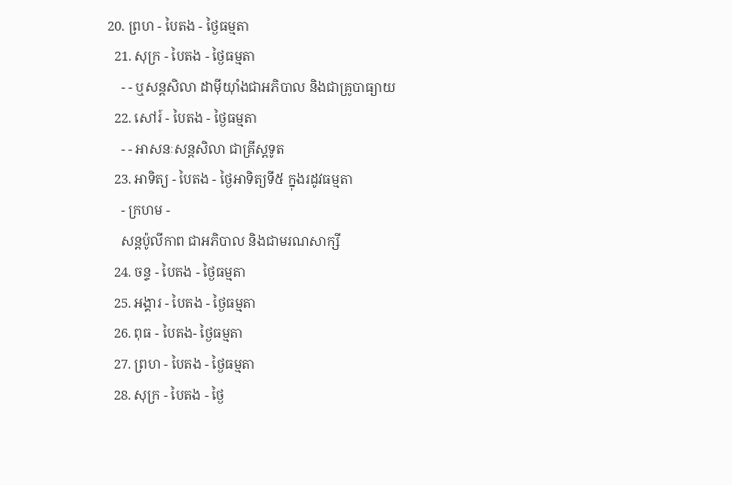20. ព្រហ - បៃតង - ថ្ងៃធម្មតា
  21. សុក្រ - បៃតង - ថ្ងៃធម្មតា
    - - ឬសន្ដសិលា ដាម៉ីយ៉ាំងជាអភិបាល និងជាគ្រូបាធ្យាយ
  22. សៅរ៍ - បៃតង - ថ្ងៃធម្មតា
    - - អាសនៈសន្ដសិលា ជាគ្រីស្ដទូត
  23. អាទិត្យ - បៃតង - ថ្ងៃអាទិត្យទី៥ ក្នុងរដូវធម្មតា
    - ក្រហម -
    សន្ដប៉ូលីកាព ជាអភិបាល និងជាមរណសាក្សី
  24. ចន្ទ - បៃតង - ថ្ងៃធម្មតា
  25. អង្គារ - បៃតង - ថ្ងៃធម្មតា
  26. ពុធ - បៃតង- ថ្ងៃធម្មតា
  27. ព្រហ - បៃតង - ថ្ងៃធម្មតា
  28. សុក្រ - បៃតង - ថ្ងៃ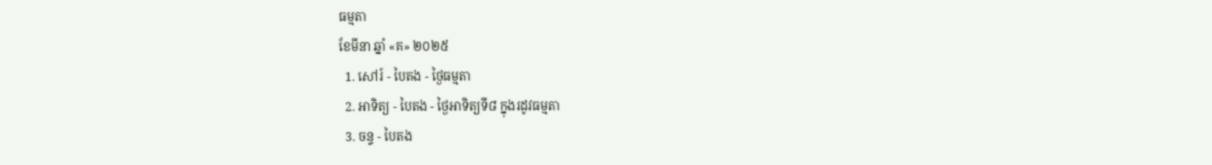ធម្មតា
ខែមីនា ឆ្នាំ «គ» ២០២៥
  1. សៅរ៍ - បៃតង - ថ្ងៃធម្មតា
  2. អាទិត្យ - បៃតង - ថ្ងៃអាទិត្យទី៨ ក្នុងរដូវធម្មតា
  3. ចន្ទ - បៃតង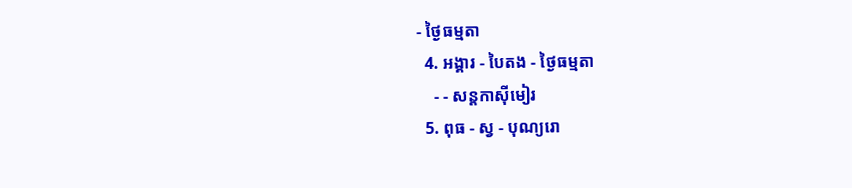- ថ្ងៃធម្មតា
  4. អង្គារ - បៃតង - ថ្ងៃធម្មតា
    - - សន្ដកាស៊ីមៀរ
  5. ពុធ - ស្វ - បុណ្យរោ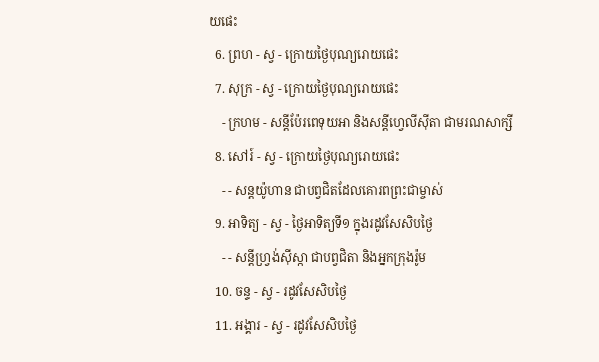យផេះ
  6. ព្រហ - ស្វ - ក្រោយថ្ងៃបុណ្យរោយផេះ
  7. សុក្រ - ស្វ - ក្រោយថ្ងៃបុណ្យរោយផេះ
    - ក្រហម - សន្ដីប៉ែរពេទុយអា និងសន្ដីហ្វេលីស៊ីតា ជាមរណសាក្សី
  8. សៅរ៍ - ស្វ - ក្រោយថ្ងៃបុណ្យរោយផេះ
    - - សន្ដយ៉ូហាន ជាបព្វជិតដែលគោរពព្រះជាម្ចាស់
  9. អាទិត្យ - ស្វ - ថ្ងៃអាទិត្យទី១ ក្នុងរដូវសែសិបថ្ងៃ
    - - សន្ដីហ្វ្រង់ស៊ីស្កា ជាបព្វជិតា និងអ្នកក្រុងរ៉ូម
  10. ចន្ទ - ស្វ - រដូវសែសិបថ្ងៃ
  11. អង្គារ - ស្វ - រដូវសែសិបថ្ងៃ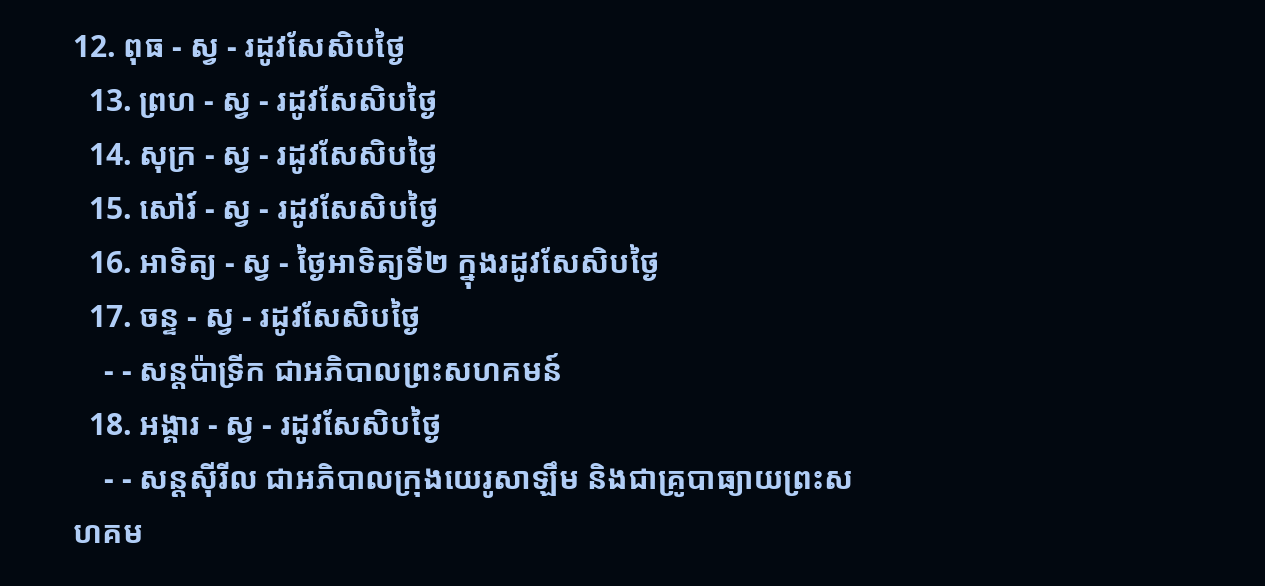12. ពុធ - ស្វ - រដូវសែសិបថ្ងៃ
  13. ព្រហ - ស្វ - រដូវសែសិបថ្ងៃ
  14. សុក្រ - ស្វ - រដូវសែសិបថ្ងៃ
  15. សៅរ៍ - ស្វ - រដូវសែសិបថ្ងៃ
  16. អាទិត្យ - ស្វ - ថ្ងៃអាទិត្យទី២ ក្នុងរដូវសែសិបថ្ងៃ
  17. ចន្ទ - ស្វ - រដូវសែសិបថ្ងៃ
    - - សន្ដប៉ាទ្រីក ជាអភិបាលព្រះសហគមន៍
  18. អង្គារ - ស្វ - រដូវសែសិបថ្ងៃ
    - - សន្ដស៊ីរីល ជាអភិបាលក្រុងយេរូសាឡឹម និងជាគ្រូបាធ្យាយព្រះសហគម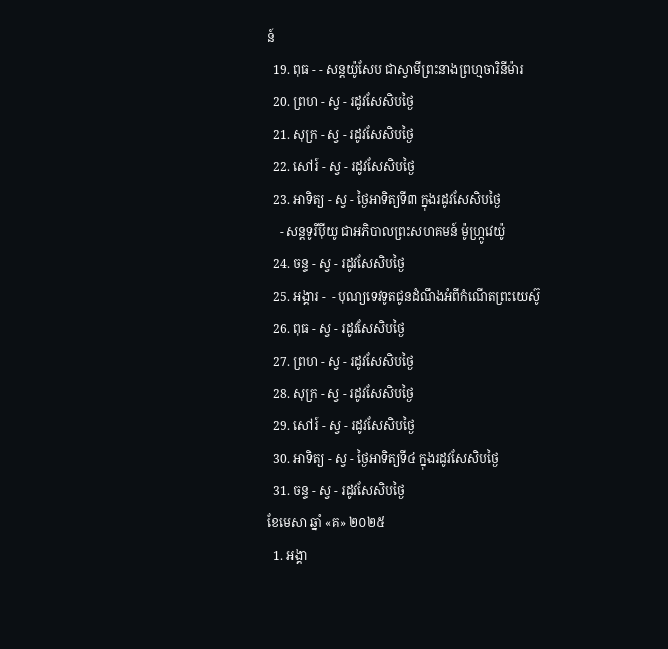ន៍
  19. ពុធ - - សន្ដយ៉ូសែប ជាស្វាមីព្រះនាងព្រហ្មចារិនីម៉ារ
  20. ព្រហ - ស្វ - រដូវសែសិបថ្ងៃ
  21. សុក្រ - ស្វ - រដូវសែសិបថ្ងៃ
  22. សៅរ៍ - ស្វ - រដូវសែសិបថ្ងៃ
  23. អាទិត្យ - ស្វ - ថ្ងៃអាទិត្យទី៣ ក្នុងរដូវសែសិបថ្ងៃ
    - សន្ដទូរីប៉ីយូ ជាអភិបាលព្រះសហគមន៍ ម៉ូហ្ក្រូវេយ៉ូ
  24. ចន្ទ - ស្វ - រដូវសែសិបថ្ងៃ
  25. អង្គារ -  - បុណ្យទេវទូតជូនដំណឹងអំពីកំណើតព្រះយេស៊ូ
  26. ពុធ - ស្វ - រដូវសែសិបថ្ងៃ
  27. ព្រហ - ស្វ - រដូវសែសិបថ្ងៃ
  28. សុក្រ - ស្វ - រដូវសែសិបថ្ងៃ
  29. សៅរ៍ - ស្វ - រដូវសែសិបថ្ងៃ
  30. អាទិត្យ - ស្វ - ថ្ងៃអាទិត្យទី៤ ក្នុងរដូវសែសិបថ្ងៃ
  31. ចន្ទ - ស្វ - រដូវសែសិបថ្ងៃ
ខែមេសា ឆ្នាំ «គ» ២០២៥
  1. អង្គា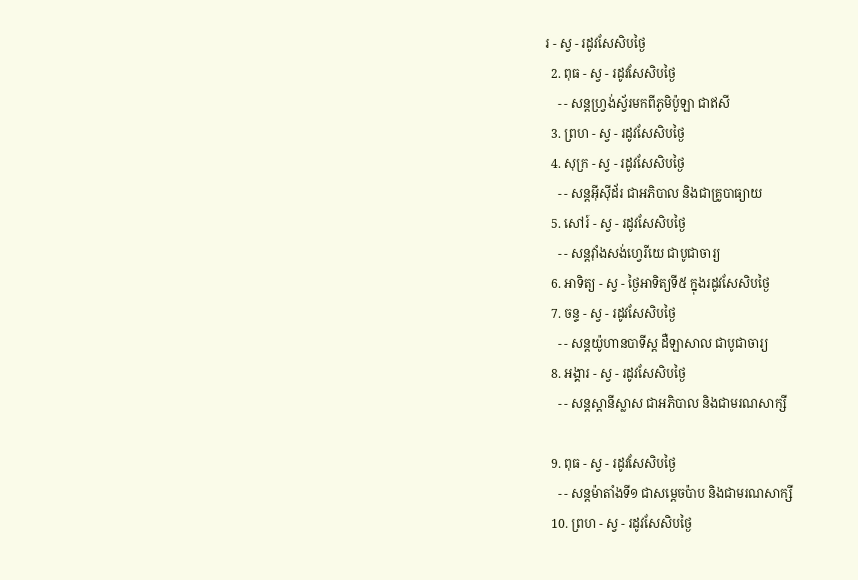រ - ស្វ - រដូវសែសិបថ្ងៃ
  2. ពុធ - ស្វ - រដូវសែសិបថ្ងៃ
    - - សន្ដហ្វ្រង់ស្វ័រមកពីភូមិប៉ូឡា ជាឥសី
  3. ព្រហ - ស្វ - រដូវសែសិបថ្ងៃ
  4. សុក្រ - ស្វ - រដូវសែសិបថ្ងៃ
    - - សន្ដអ៊ីស៊ីដ័រ ជាអភិបាល និងជាគ្រូបាធ្យាយ
  5. សៅរ៍ - ស្វ - រដូវសែសិបថ្ងៃ
    - - សន្ដវ៉ាំងសង់ហ្វេរីយេ ជាបូជាចារ្យ
  6. អាទិត្យ - ស្វ - ថ្ងៃអាទិត្យទី៥ ក្នុងរដូវសែសិបថ្ងៃ
  7. ចន្ទ - ស្វ - រដូវសែសិបថ្ងៃ
    - - សន្ដយ៉ូហានបាទីស្ដ ដឺឡាសាល ជាបូជាចារ្យ
  8. អង្គារ - ស្វ - រដូវសែសិបថ្ងៃ
    - - សន្ដស្ដានីស្លាស ជាអភិបាល និងជាមរណសាក្សី

  9. ពុធ - ស្វ - រដូវសែសិបថ្ងៃ
    - - សន្ដម៉ាតាំងទី១ ជាសម្ដេចប៉ាប និងជាមរណសាក្សី
  10. ព្រហ - ស្វ - រដូវសែសិបថ្ងៃ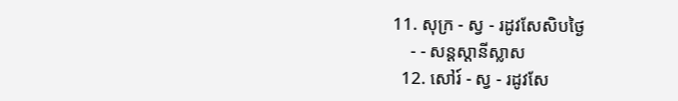11. សុក្រ - ស្វ - រដូវសែសិបថ្ងៃ
    - - សន្ដស្ដានីស្លាស
  12. សៅរ៍ - ស្វ - រដូវសែ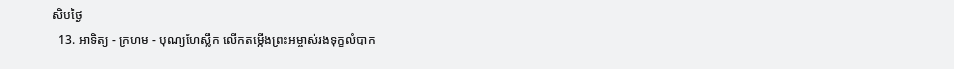សិបថ្ងៃ
  13. អាទិត្យ - ក្រហម - បុណ្យហែស្លឹក លើកតម្កើងព្រះអម្ចាស់រងទុក្ខលំបាក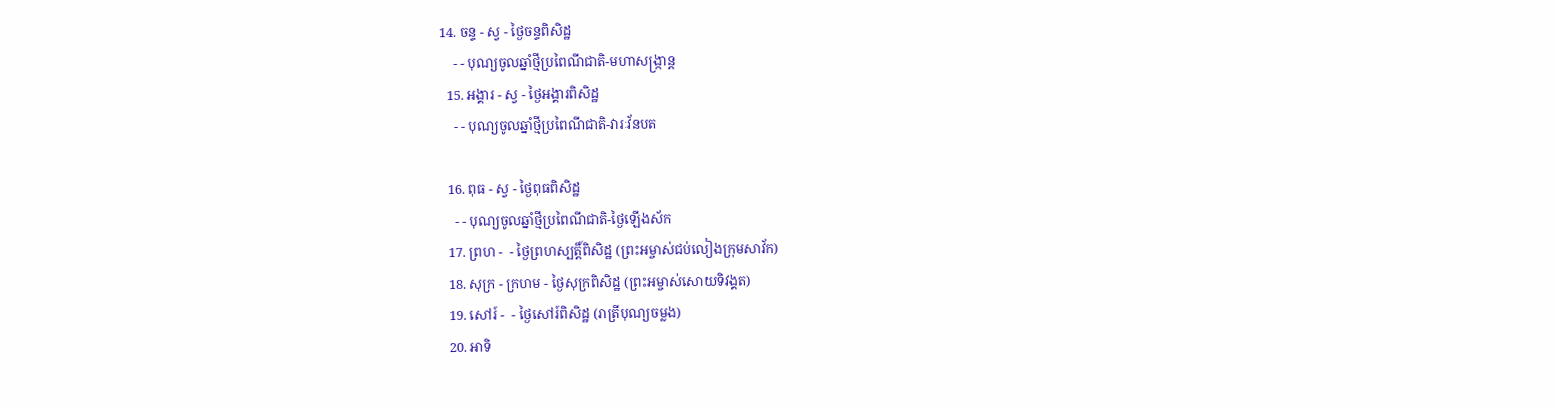14. ចន្ទ - ស្វ - ថ្ងៃចន្ទពិសិដ្ឋ
    - - បុណ្យចូលឆ្នាំថ្មីប្រពៃណីជាតិ-មហាសង្រ្កាន្ដ
  15. អង្គារ - ស្វ - ថ្ងៃអង្គារពិសិដ្ឋ
    - - បុណ្យចូលឆ្នាំថ្មីប្រពៃណីជាតិ-វារៈវ័នបត

  16. ពុធ - ស្វ - ថ្ងៃពុធពិសិដ្ឋ
    - - បុណ្យចូលឆ្នាំថ្មីប្រពៃណីជាតិ-ថ្ងៃឡើងស័ក
  17. ព្រហ -  - ថ្ងៃព្រហស្បត្ដិ៍ពិសិដ្ឋ (ព្រះអម្ចាស់ជប់លៀងក្រុមសាវ័ក)
  18. សុក្រ - ក្រហម - ថ្ងៃសុក្រពិសិដ្ឋ (ព្រះអម្ចាស់សោយទិវង្គត)
  19. សៅរ៍ -  - ថ្ងៃសៅរ៍ពិសិដ្ឋ (រាត្រីបុណ្យចម្លង)
  20. អាទិ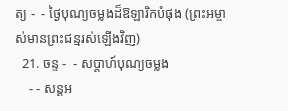ត្យ -  - ថ្ងៃបុណ្យចម្លងដ៏ឱឡារិកបំផុង (ព្រះអម្ចាស់មានព្រះជន្មរស់ឡើងវិញ)
  21. ចន្ទ -  - សប្ដាហ៍បុណ្យចម្លង
    - - សន្ដអ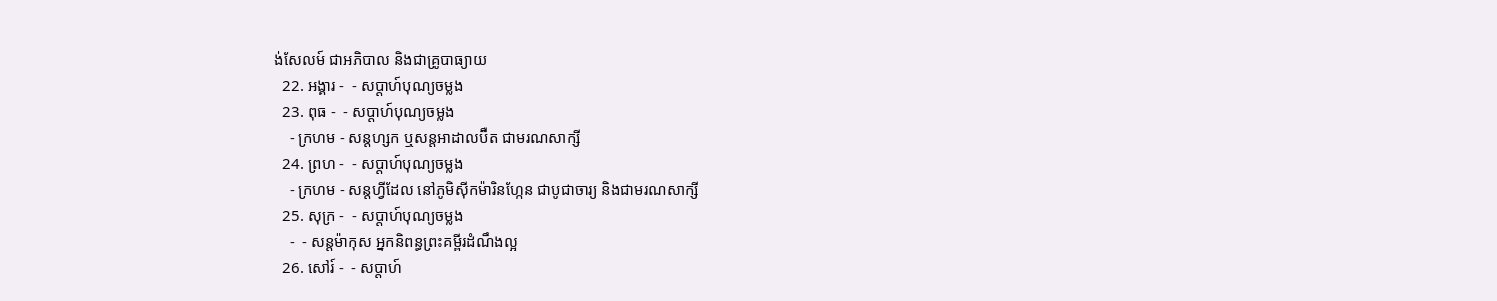ង់សែលម៍ ជាអភិបាល និងជាគ្រូបាធ្យាយ
  22. អង្គារ -  - សប្ដាហ៍បុណ្យចម្លង
  23. ពុធ -  - សប្ដាហ៍បុណ្យចម្លង
    - ក្រហម - សន្ដហ្សក ឬសន្ដអាដាលប៊ឺត ជាមរណសាក្សី
  24. ព្រហ -  - សប្ដាហ៍បុណ្យចម្លង
    - ក្រហម - សន្ដហ្វីដែល នៅភូមិស៊ីកម៉ារិនហ្កែន ជាបូជាចារ្យ និងជាមរណសាក្សី
  25. សុក្រ -  - សប្ដាហ៍បុណ្យចម្លង
    -  - សន្ដម៉ាកុស អ្នកនិពន្ធព្រះគម្ពីរដំណឹងល្អ
  26. សៅរ៍ -  - សប្ដាហ៍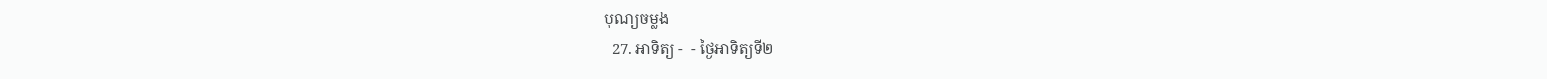បុណ្យចម្លង
  27. អាទិត្យ -  - ថ្ងៃអាទិត្យទី២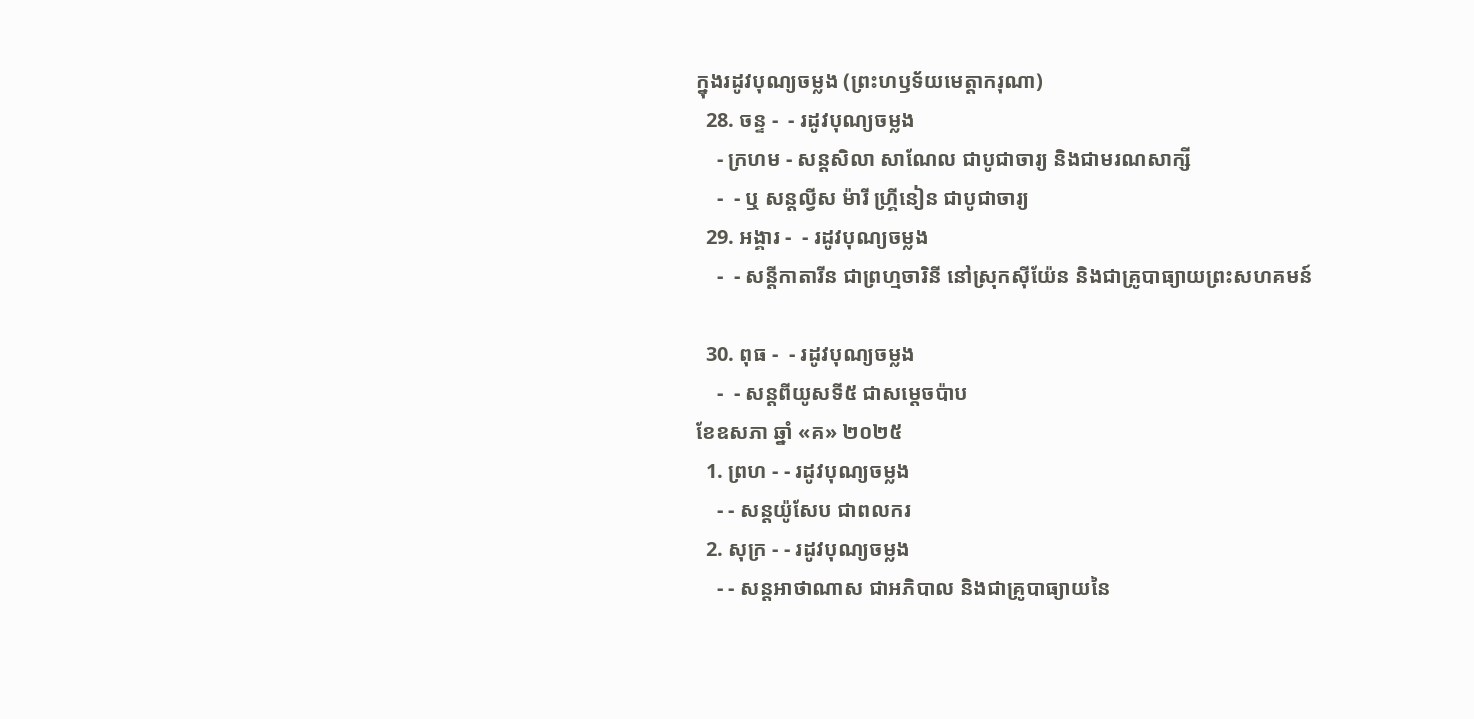ក្នុងរដូវបុណ្យចម្លង (ព្រះហឫទ័យមេត្ដាករុណា)
  28. ចន្ទ -  - រដូវបុណ្យចម្លង
    - ក្រហម - សន្ដសិលា សាណែល ជាបូជាចារ្យ និងជាមរណសាក្សី
    -  - ឬ សន្ដល្វីស ម៉ារី ហ្គ្រីនៀន ជាបូជាចារ្យ
  29. អង្គារ -  - រដូវបុណ្យចម្លង
    -  - សន្ដីកាតារីន ជាព្រហ្មចារិនី នៅស្រុកស៊ីយ៉ែន និងជាគ្រូបាធ្យាយព្រះសហគមន៍

  30. ពុធ -  - រដូវបុណ្យចម្លង
    -  - សន្ដពីយូសទី៥ ជាសម្ដេចប៉ាប
ខែឧសភា ឆ្នាំ «គ» ២០២៥
  1. ព្រហ - - រដូវបុណ្យចម្លង
    - - សន្ដយ៉ូសែប ជាពលករ
  2. សុក្រ - - រដូវបុណ្យចម្លង
    - - សន្ដអាថាណាស ជាអភិបាល និងជាគ្រូបាធ្យាយនៃ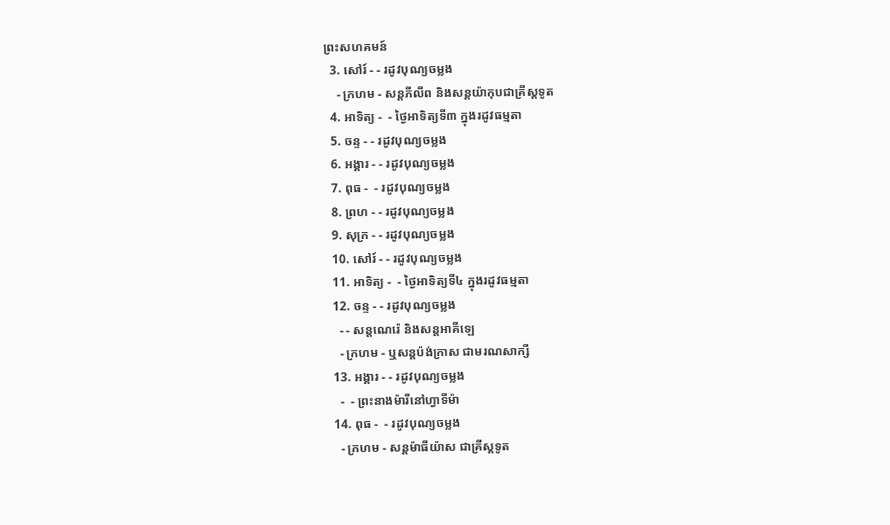ព្រះសហគមន៍
  3. សៅរ៍ - - រដូវបុណ្យចម្លង
    - ក្រហម - សន្ដភីលីព និងសន្ដយ៉ាកុបជាគ្រីស្ដទូត
  4. អាទិត្យ -  - ថ្ងៃអាទិត្យទី៣ ក្នុងរដូវធម្មតា
  5. ចន្ទ - - រដូវបុណ្យចម្លង
  6. អង្គារ - - រដូវបុណ្យចម្លង
  7. ពុធ -  - រដូវបុណ្យចម្លង
  8. ព្រហ - - រដូវបុណ្យចម្លង
  9. សុក្រ - - រដូវបុណ្យចម្លង
  10. សៅរ៍ - - រដូវបុណ្យចម្លង
  11. អាទិត្យ -  - ថ្ងៃអាទិត្យទី៤ ក្នុងរដូវធម្មតា
  12. ចន្ទ - - រដូវបុណ្យចម្លង
    - - សន្ដណេរ៉េ និងសន្ដអាគីឡេ
    - ក្រហម - ឬសន្ដប៉ង់ក្រាស ជាមរណសាក្សី
  13. អង្គារ - - រដូវបុណ្យចម្លង
    -  - ព្រះនាងម៉ារីនៅហ្វាទីម៉ា
  14. ពុធ -  - រដូវបុណ្យចម្លង
    - ក្រហម - សន្ដម៉ាធីយ៉ាស ជាគ្រីស្ដទូត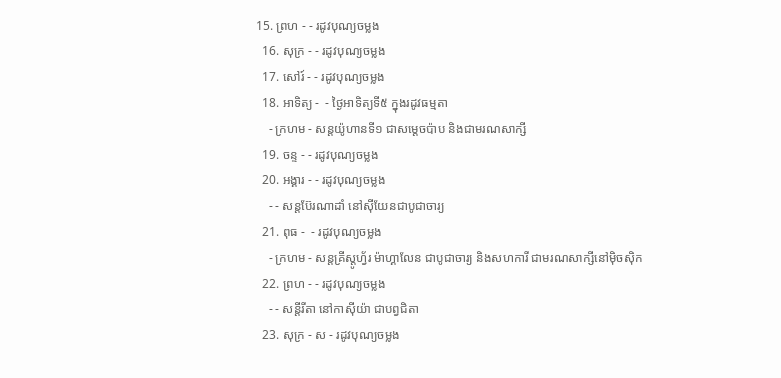15. ព្រហ - - រដូវបុណ្យចម្លង
  16. សុក្រ - - រដូវបុណ្យចម្លង
  17. សៅរ៍ - - រដូវបុណ្យចម្លង
  18. អាទិត្យ -  - ថ្ងៃអាទិត្យទី៥ ក្នុងរដូវធម្មតា
    - ក្រហម - សន្ដយ៉ូហានទី១ ជាសម្ដេចប៉ាប និងជាមរណសាក្សី
  19. ចន្ទ - - រដូវបុណ្យចម្លង
  20. អង្គារ - - រដូវបុណ្យចម្លង
    - - សន្ដប៊ែរណាដាំ នៅស៊ីយែនជាបូជាចារ្យ
  21. ពុធ -  - រដូវបុណ្យចម្លង
    - ក្រហម - សន្ដគ្រីស្ដូហ្វ័រ ម៉ាហ្គាលែន ជាបូជាចារ្យ និងសហការី ជាមរណសាក្សីនៅម៉ិចស៊ិក
  22. ព្រហ - - រដូវបុណ្យចម្លង
    - - សន្ដីរីតា នៅកាស៊ីយ៉ា ជាបព្វជិតា
  23. សុក្រ - ស - រដូវបុណ្យចម្លង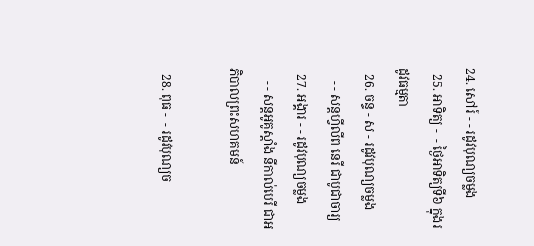24. សៅរ៍ - - រដូវបុណ្យចម្លង
  25. អាទិត្យ -  - ថ្ងៃអាទិត្យទី៦ ក្នុងរដូវធម្មតា
  26. ចន្ទ - ស - រដូវបុណ្យចម្លង
    - - សន្ដហ្វីលីព នេរី ជាបូជាចារ្យ
  27. អង្គារ - - រដូវបុណ្យចម្លង
    - - សន្ដអូគូស្ដាំង នីកាល់បេរី ជាអភិបាលព្រះសហគមន៍

  28. ពុធ -  - រដូវបុណ្យច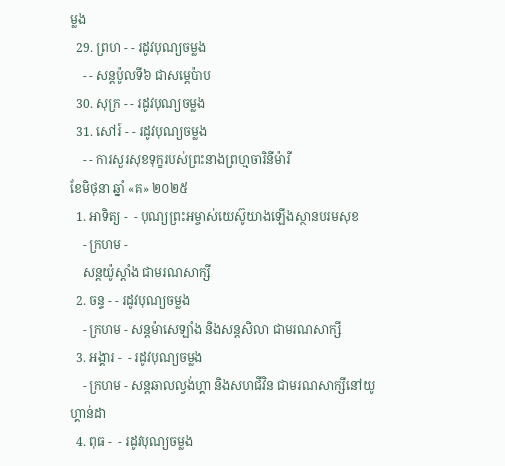ម្លង
  29. ព្រហ - - រដូវបុណ្យចម្លង
    - - សន្ដប៉ូលទី៦ ជាសម្ដេប៉ាប
  30. សុក្រ - - រដូវបុណ្យចម្លង
  31. សៅរ៍ - - រដូវបុណ្យចម្លង
    - - ការសួរសុខទុក្ខរបស់ព្រះនាងព្រហ្មចារិនីម៉ារី
ខែមិថុនា ឆ្នាំ «គ» ២០២៥
  1. អាទិត្យ -  - បុណ្យព្រះអម្ចាស់យេស៊ូយាងឡើងស្ថានបរមសុខ
    - ក្រហម -
    សន្ដយ៉ូស្ដាំង ជាមរណសាក្សី
  2. ចន្ទ - - រដូវបុណ្យចម្លង
    - ក្រហម - សន្ដម៉ាសេឡាំង និងសន្ដសិលា ជាមរណសាក្សី
  3. អង្គារ -  - រដូវបុណ្យចម្លង
    - ក្រហម - សន្ដឆាលល្វង់ហ្គា និងសហជីវិន ជាមរណសាក្សីនៅយូហ្គាន់ដា
  4. ពុធ -  - រដូវបុណ្យចម្លង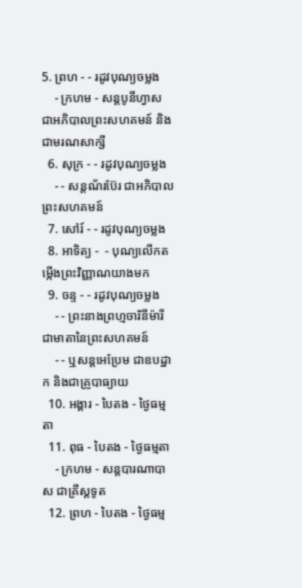5. ព្រហ - - រដូវបុណ្យចម្លង
    - ក្រហម - សន្ដបូនីហ្វាស ជាអភិបាលព្រះសហគមន៍ និងជាមរណសាក្សី
  6. សុក្រ - - រដូវបុណ្យចម្លង
    - - សន្ដណ័រប៊ែរ ជាអភិបាលព្រះសហគមន៍
  7. សៅរ៍ - - រដូវបុណ្យចម្លង
  8. អាទិត្យ -  - បុណ្យលើកតម្កើងព្រះវិញ្ញាណយាងមក
  9. ចន្ទ - - រដូវបុណ្យចម្លង
    - - ព្រះនាងព្រហ្មចារិនីម៉ារី ជាមាតានៃព្រះសហគមន៍
    - - ឬសន្ដអេប្រែម ជាឧបដ្ឋាក និងជាគ្រូបាធ្យាយ
  10. អង្គារ - បៃតង - ថ្ងៃធម្មតា
  11. ពុធ - បៃតង - ថ្ងៃធម្មតា
    - ក្រហម - សន្ដបារណាបាស ជាគ្រីស្ដទូត
  12. ព្រហ - បៃតង - ថ្ងៃធម្ម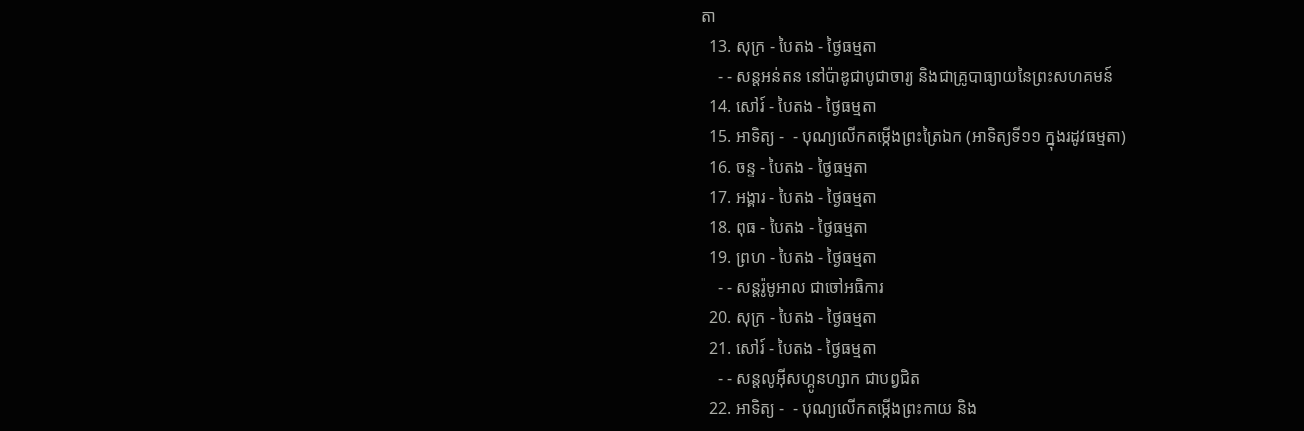តា
  13. សុក្រ - បៃតង - ថ្ងៃធម្មតា
    - - សន្ដអន់តន នៅប៉ាឌូជាបូជាចារ្យ និងជាគ្រូបាធ្យាយនៃព្រះសហគមន៍
  14. សៅរ៍ - បៃតង - ថ្ងៃធម្មតា
  15. អាទិត្យ -  - បុណ្យលើកតម្កើងព្រះត្រៃឯក (អាទិត្យទី១១ ក្នុងរដូវធម្មតា)
  16. ចន្ទ - បៃតង - ថ្ងៃធម្មតា
  17. អង្គារ - បៃតង - ថ្ងៃធម្មតា
  18. ពុធ - បៃតង - ថ្ងៃធម្មតា
  19. ព្រហ - បៃតង - ថ្ងៃធម្មតា
    - - សន្ដរ៉ូមូអាល ជាចៅអធិការ
  20. សុក្រ - បៃតង - ថ្ងៃធម្មតា
  21. សៅរ៍ - បៃតង - ថ្ងៃធម្មតា
    - - សន្ដលូអ៊ីសហ្គូនហ្សាក ជាបព្វជិត
  22. អាទិត្យ -  - បុណ្យលើកតម្កើងព្រះកាយ និង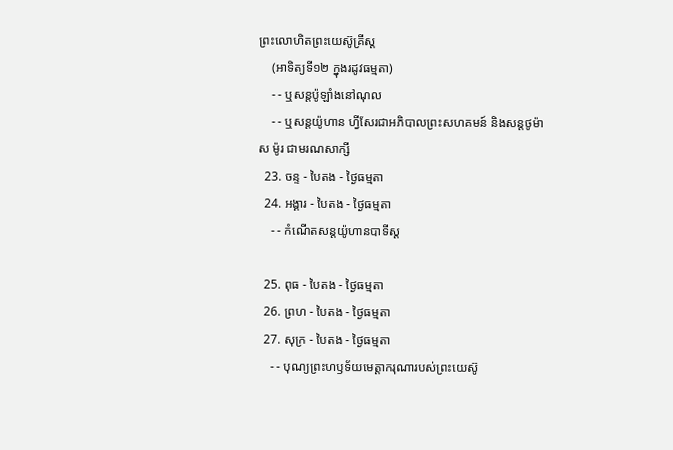ព្រះលោហិតព្រះយេស៊ូគ្រីស្ដ
    (អាទិត្យទី១២ ក្នុងរដូវធម្មតា)
    - - ឬសន្ដប៉ូឡាំងនៅណុល
    - - ឬសន្ដយ៉ូហាន ហ្វីសែរជាអភិបាលព្រះសហគមន៍ និងសន្ដថូម៉ាស ម៉ូរ ជាមរណសាក្សី
  23. ចន្ទ - បៃតង - ថ្ងៃធម្មតា
  24. អង្គារ - បៃតង - ថ្ងៃធម្មតា
    - - កំណើតសន្ដយ៉ូហានបាទីស្ដ

  25. ពុធ - បៃតង - ថ្ងៃធម្មតា
  26. ព្រហ - បៃតង - ថ្ងៃធម្មតា
  27. សុក្រ - បៃតង - ថ្ងៃធម្មតា
    - - បុណ្យព្រះហឫទ័យមេត្ដាករុណារបស់ព្រះយេស៊ូ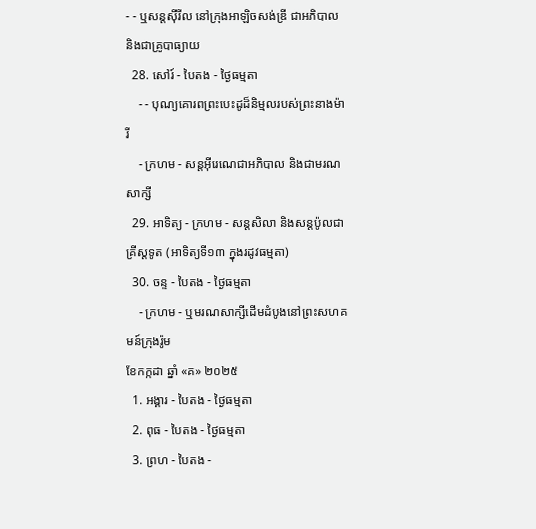- - ឬសន្ដស៊ីរីល នៅក្រុងអាឡិចសង់ឌ្រី ជាអភិបាល និងជាគ្រូបាធ្យាយ
  28. សៅរ៍ - បៃតង - ថ្ងៃធម្មតា
    - - បុណ្យគោរពព្រះបេះដូដ៏និម្មលរបស់ព្រះនាងម៉ារី
    - ក្រហម - សន្ដអ៊ីរេណេជាអភិបាល និងជាមរណសាក្សី
  29. អាទិត្យ - ក្រហម - សន្ដសិលា និងសន្ដប៉ូលជាគ្រីស្ដទូត (អាទិត្យទី១៣ ក្នុងរដូវធម្មតា)
  30. ចន្ទ - បៃតង - ថ្ងៃធម្មតា
    - ក្រហម - ឬមរណសាក្សីដើមដំបូងនៅព្រះសហគមន៍ក្រុងរ៉ូម
ខែកក្កដា ឆ្នាំ «គ» ២០២៥
  1. អង្គារ - បៃតង - ថ្ងៃធម្មតា
  2. ពុធ - បៃតង - ថ្ងៃធម្មតា
  3. ព្រហ - បៃតង -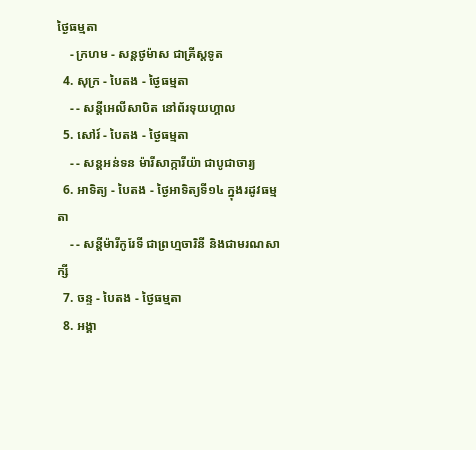ថ្ងៃធម្មតា
    - ក្រហម - សន្ដថូម៉ាស ជាគ្រីស្ដទូត
  4. សុក្រ - បៃតង - ថ្ងៃធម្មតា
    - - សន្ដីអេលីសាបិត នៅព័រទុយហ្គាល
  5. សៅរ៍ - បៃតង - ថ្ងៃធម្មតា
    - - សន្ដអន់ទន ម៉ារីសាក្ការីយ៉ា ជាបូជាចារ្យ
  6. អាទិត្យ - បៃតង - ថ្ងៃអាទិត្យទី១៤ ក្នុងរដូវធម្មតា
    - - សន្ដីម៉ារីកូរែទី ជាព្រហ្មចារិនី និងជាមរណសាក្សី
  7. ចន្ទ - បៃតង - ថ្ងៃធម្មតា
  8. អង្គា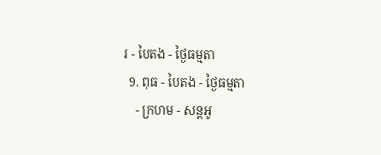រ - បៃតង - ថ្ងៃធម្មតា
  9. ពុធ - បៃតង - ថ្ងៃធម្មតា
    - ក្រហម - សន្ដអូ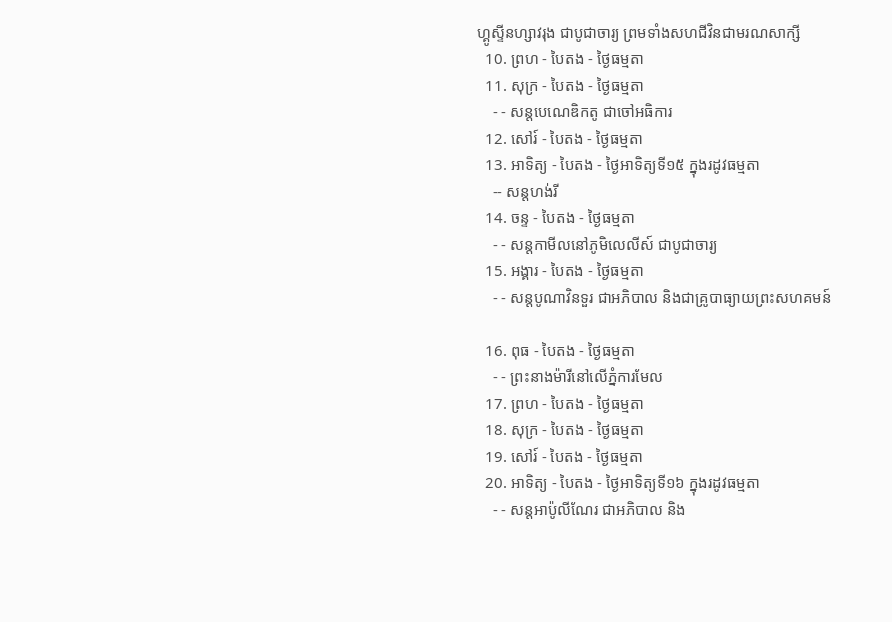ហ្គូស្ទីនហ្សាវរុង ជាបូជាចារ្យ ព្រមទាំងសហជីវិនជាមរណសាក្សី
  10. ព្រហ - បៃតង - ថ្ងៃធម្មតា
  11. សុក្រ - បៃតង - ថ្ងៃធម្មតា
    - - សន្ដបេណេឌិកតូ ជាចៅអធិការ
  12. សៅរ៍ - បៃតង - ថ្ងៃធម្មតា
  13. អាទិត្យ - បៃតង - ថ្ងៃអាទិត្យទី១៥ ក្នុងរដូវធម្មតា
    -- សន្ដហង់រី
  14. ចន្ទ - បៃតង - ថ្ងៃធម្មតា
    - - សន្ដកាមីលនៅភូមិលេលីស៍ ជាបូជាចារ្យ
  15. អង្គារ - បៃតង - ថ្ងៃធម្មតា
    - - សន្ដបូណាវិនទួរ ជាអភិបាល និងជាគ្រូបាធ្យាយព្រះសហគមន៍

  16. ពុធ - បៃតង - ថ្ងៃធម្មតា
    - - ព្រះនាងម៉ារីនៅលើភ្នំការមែល
  17. ព្រហ - បៃតង - ថ្ងៃធម្មតា
  18. សុក្រ - បៃតង - ថ្ងៃធម្មតា
  19. សៅរ៍ - បៃតង - ថ្ងៃធម្មតា
  20. អាទិត្យ - បៃតង - ថ្ងៃអាទិត្យទី១៦ ក្នុងរដូវធម្មតា
    - - សន្ដអាប៉ូលីណែរ ជាអភិបាល និង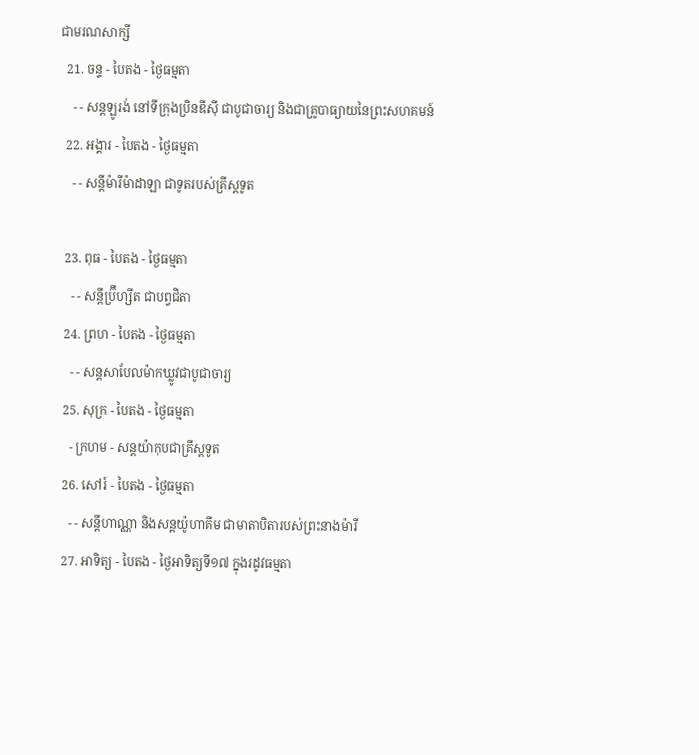ជាមរណសាក្សី
  21. ចន្ទ - បៃតង - ថ្ងៃធម្មតា
    - - សន្ដឡូរង់ នៅទីក្រុងប្រិនឌីស៊ី ជាបូជាចារ្យ និងជាគ្រូបាធ្យាយនៃព្រះសហគមន៍
  22. អង្គារ - បៃតង - ថ្ងៃធម្មតា
    - - សន្ដីម៉ារីម៉ាដាឡា ជាទូតរបស់គ្រីស្ដទូត

  23. ពុធ - បៃតង - ថ្ងៃធម្មតា
    - - សន្ដីប្រ៊ីហ្សីត ជាបព្វជិតា
  24. ព្រហ - បៃតង - ថ្ងៃធម្មតា
    - - សន្ដសាបែលម៉ាកឃ្លូវជាបូជាចារ្យ
  25. សុក្រ - បៃតង - ថ្ងៃធម្មតា
    - ក្រហម - សន្ដយ៉ាកុបជាគ្រីស្ដទូត
  26. សៅរ៍ - បៃតង - ថ្ងៃធម្មតា
    - - សន្ដីហាណ្ណា និងសន្ដយ៉ូហាគីម ជាមាតាបិតារបស់ព្រះនាងម៉ារី
  27. អាទិត្យ - បៃតង - ថ្ងៃអាទិត្យទី១៧ ក្នុងរដូវធម្មតា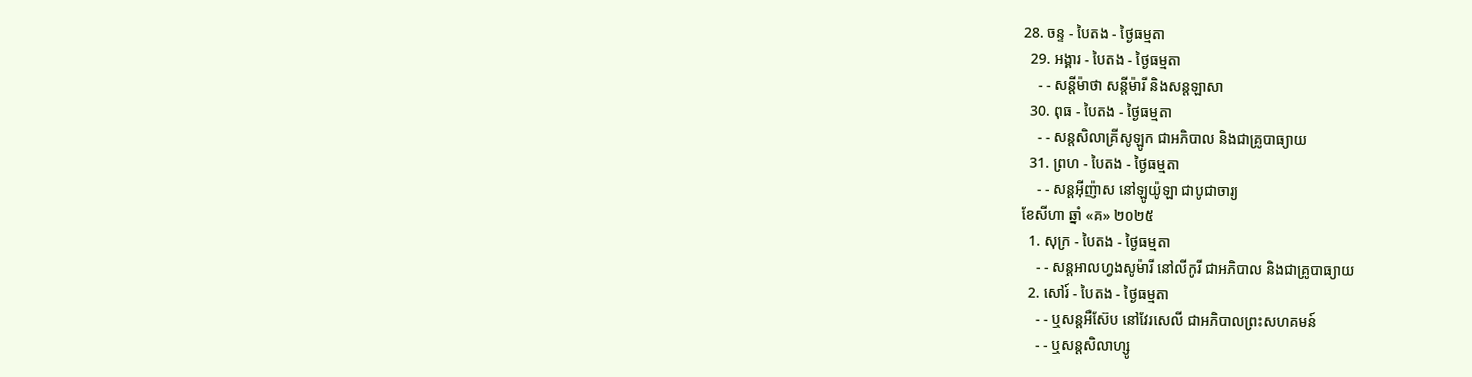28. ចន្ទ - បៃតង - ថ្ងៃធម្មតា
  29. អង្គារ - បៃតង - ថ្ងៃធម្មតា
    - - សន្ដីម៉ាថា សន្ដីម៉ារី និងសន្ដឡាសា
  30. ពុធ - បៃតង - ថ្ងៃធម្មតា
    - - សន្ដសិលាគ្រីសូឡូក ជាអភិបាល និងជាគ្រូបាធ្យាយ
  31. ព្រហ - បៃតង - ថ្ងៃធម្មតា
    - - សន្ដអ៊ីញ៉ាស នៅឡូយ៉ូឡា ជាបូជាចារ្យ
ខែសីហា ឆ្នាំ «គ» ២០២៥
  1. សុក្រ - បៃតង - ថ្ងៃធម្មតា
    - - សន្ដអាលហ្វងសូម៉ារី នៅលីកូរី ជាអភិបាល និងជាគ្រូបាធ្យាយ
  2. សៅរ៍ - បៃតង - ថ្ងៃធម្មតា
    - - ឬសន្ដអឺស៊ែប នៅវែរសេលី ជាអភិបាលព្រះសហគមន៍
    - - ឬសន្ដសិលាហ្សូ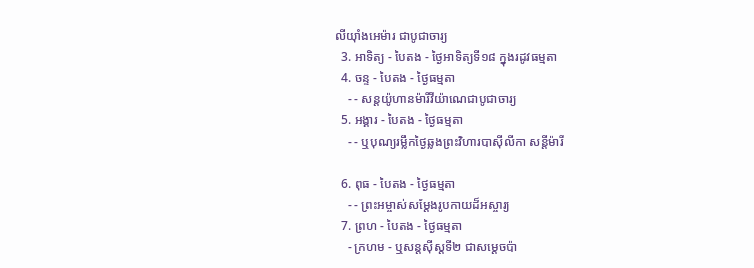លីយ៉ាំងអេម៉ារ ជាបូជាចារ្យ
  3. អាទិត្យ - បៃតង - ថ្ងៃអាទិត្យទី១៨ ក្នុងរដូវធម្មតា
  4. ចន្ទ - បៃតង - ថ្ងៃធម្មតា
    - - សន្ដយ៉ូហានម៉ារីវីយ៉ាណេជាបូជាចារ្យ
  5. អង្គារ - បៃតង - ថ្ងៃធម្មតា
    - - ឬបុណ្យរម្លឹកថ្ងៃឆ្លងព្រះវិហារបាស៊ីលីកា សន្ដីម៉ារី

  6. ពុធ - បៃតង - ថ្ងៃធម្មតា
    - - ព្រះអម្ចាស់សម្ដែងរូបកាយដ៏អស្ចារ្យ
  7. ព្រហ - បៃតង - ថ្ងៃធម្មតា
    - ក្រហម - ឬសន្ដស៊ីស្ដទី២ ជាសម្ដេចប៉ា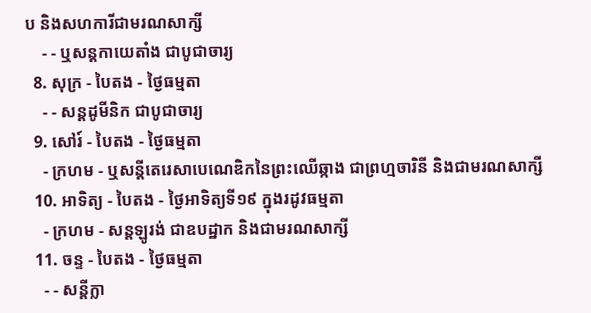ប និងសហការីជាមរណសាក្សី
    - - ឬសន្ដកាយេតាំង ជាបូជាចារ្យ
  8. សុក្រ - បៃតង - ថ្ងៃធម្មតា
    - - សន្ដដូមីនិក ជាបូជាចារ្យ
  9. សៅរ៍ - បៃតង - ថ្ងៃធម្មតា
    - ក្រហម - ឬសន្ដីតេរេសាបេណេឌិកនៃព្រះឈើឆ្កាង ជាព្រហ្មចារិនី និងជាមរណសាក្សី
  10. អាទិត្យ - បៃតង - ថ្ងៃអាទិត្យទី១៩ ក្នុងរដូវធម្មតា
    - ក្រហម - សន្ដឡូរង់ ជាឧបដ្ឋាក និងជាមរណសាក្សី
  11. ចន្ទ - បៃតង - ថ្ងៃធម្មតា
    - - សន្ដីក្លា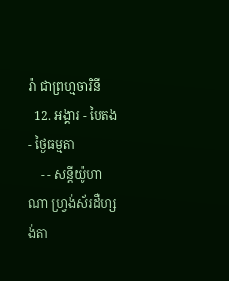រ៉ា ជាព្រហ្មចារិនី
  12. អង្គារ - បៃតង - ថ្ងៃធម្មតា
    - - សន្ដីយ៉ូហាណា ហ្វ្រង់ស័រដឺហ្សង់តា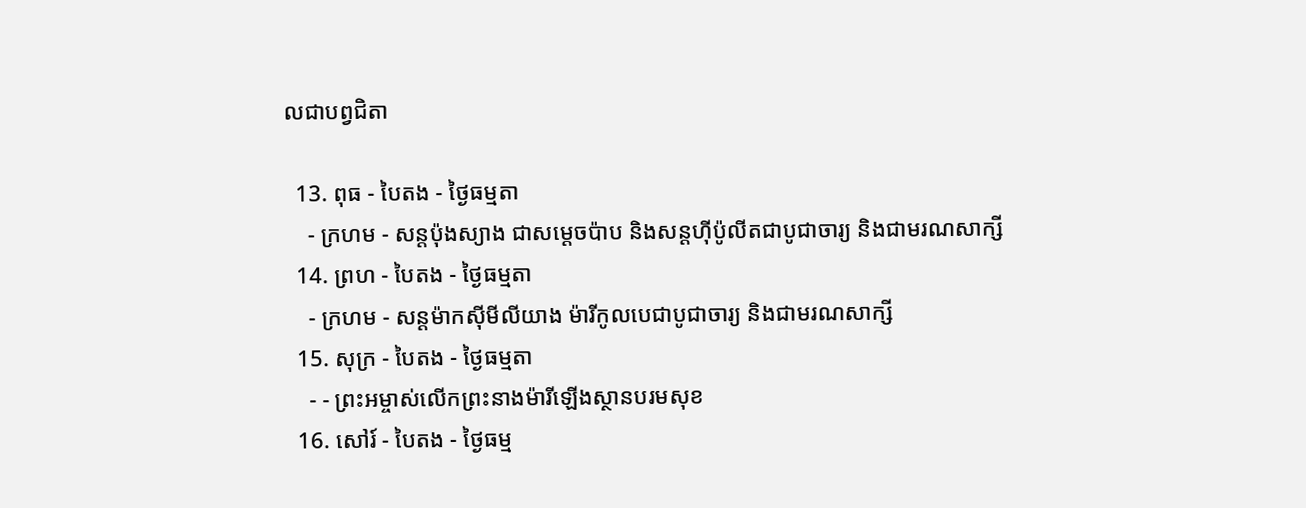លជាបព្វជិតា

  13. ពុធ - បៃតង - ថ្ងៃធម្មតា
    - ក្រហម - សន្ដប៉ុងស្យាង ជាសម្ដេចប៉ាប និងសន្ដហ៊ីប៉ូលីតជាបូជាចារ្យ និងជាមរណសាក្សី
  14. ព្រហ - បៃតង - ថ្ងៃធម្មតា
    - ក្រហម - សន្ដម៉ាកស៊ីមីលីយាង ម៉ារីកូលបេជាបូជាចារ្យ និងជាមរណសាក្សី
  15. សុក្រ - បៃតង - ថ្ងៃធម្មតា
    - - ព្រះអម្ចាស់លើកព្រះនាងម៉ារីឡើងស្ថានបរមសុខ
  16. សៅរ៍ - បៃតង - ថ្ងៃធម្ម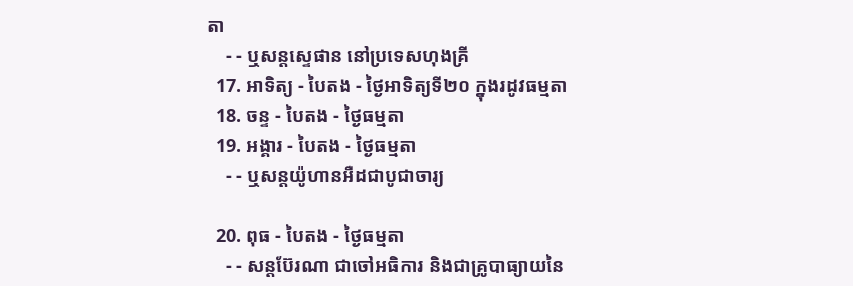តា
    - - ឬសន្ដស្ទេផាន នៅប្រទេសហុងគ្រី
  17. អាទិត្យ - បៃតង - ថ្ងៃអាទិត្យទី២០ ក្នុងរដូវធម្មតា
  18. ចន្ទ - បៃតង - ថ្ងៃធម្មតា
  19. អង្គារ - បៃតង - ថ្ងៃធម្មតា
    - - ឬសន្ដយ៉ូហានអឺដជាបូជាចារ្យ

  20. ពុធ - បៃតង - ថ្ងៃធម្មតា
    - - សន្ដប៊ែរណា ជាចៅអធិការ និងជាគ្រូបាធ្យាយនៃ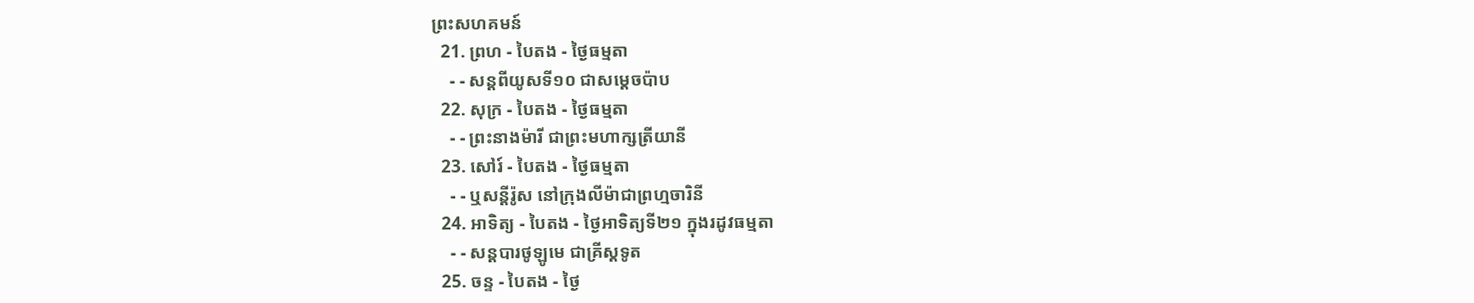ព្រះសហគមន៍
  21. ព្រហ - បៃតង - ថ្ងៃធម្មតា
    - - សន្ដពីយូសទី១០ ជាសម្ដេចប៉ាប
  22. សុក្រ - បៃតង - ថ្ងៃធម្មតា
    - - ព្រះនាងម៉ារី ជាព្រះមហាក្សត្រីយានី
  23. សៅរ៍ - បៃតង - ថ្ងៃធម្មតា
    - - ឬសន្ដីរ៉ូស នៅក្រុងលីម៉ាជាព្រហ្មចារិនី
  24. អាទិត្យ - បៃតង - ថ្ងៃអាទិត្យទី២១ ក្នុងរដូវធម្មតា
    - - សន្ដបារថូឡូមេ ជាគ្រីស្ដទូត
  25. ចន្ទ - បៃតង - ថ្ងៃ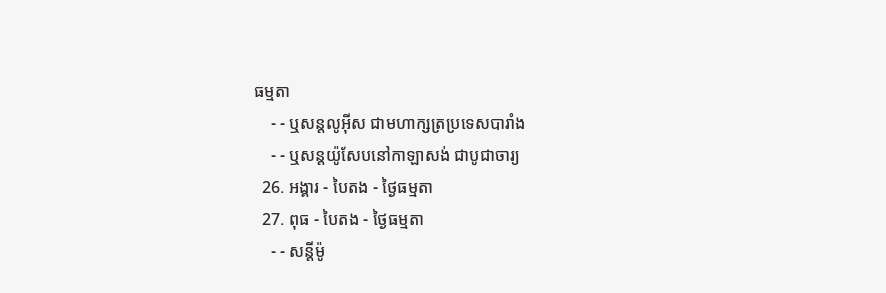ធម្មតា
    - - ឬសន្ដលូអ៊ីស ជាមហាក្សត្រប្រទេសបារាំង
    - - ឬសន្ដយ៉ូសែបនៅកាឡាសង់ ជាបូជាចារ្យ
  26. អង្គារ - បៃតង - ថ្ងៃធម្មតា
  27. ពុធ - បៃតង - ថ្ងៃធម្មតា
    - - សន្ដីម៉ូ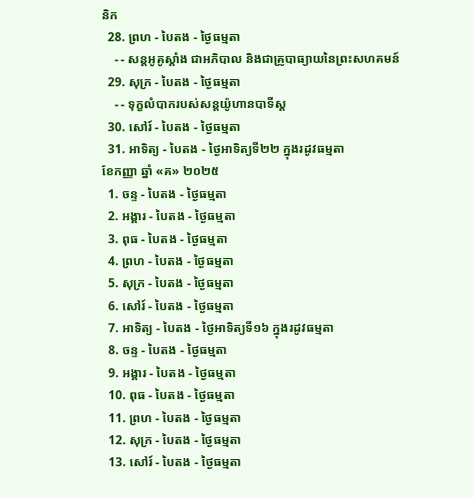និក
  28. ព្រហ - បៃតង - ថ្ងៃធម្មតា
    - - សន្ដអូគូស្ដាំង ជាអភិបាល និងជាគ្រូបាធ្យាយនៃព្រះសហគមន៍
  29. សុក្រ - បៃតង - ថ្ងៃធម្មតា
    - - ទុក្ខលំបាករបស់សន្ដយ៉ូហានបាទីស្ដ
  30. សៅរ៍ - បៃតង - ថ្ងៃធម្មតា
  31. អាទិត្យ - បៃតង - ថ្ងៃអាទិត្យទី២២ ក្នុងរដូវធម្មតា
ខែកញ្ញា ឆ្នាំ «គ» ២០២៥
  1. ចន្ទ - បៃតង - ថ្ងៃធម្មតា
  2. អង្គារ - បៃតង - ថ្ងៃធម្មតា
  3. ពុធ - បៃតង - ថ្ងៃធម្មតា
  4. ព្រហ - បៃតង - ថ្ងៃធម្មតា
  5. សុក្រ - បៃតង - ថ្ងៃធម្មតា
  6. សៅរ៍ - បៃតង - ថ្ងៃធម្មតា
  7. អាទិត្យ - បៃតង - ថ្ងៃអាទិត្យទី១៦ ក្នុងរដូវធម្មតា
  8. ចន្ទ - បៃតង - ថ្ងៃធម្មតា
  9. អង្គារ - បៃតង - ថ្ងៃធម្មតា
  10. ពុធ - បៃតង - ថ្ងៃធម្មតា
  11. ព្រហ - បៃតង - ថ្ងៃធម្មតា
  12. សុក្រ - បៃតង - ថ្ងៃធម្មតា
  13. សៅរ៍ - បៃតង - ថ្ងៃធម្មតា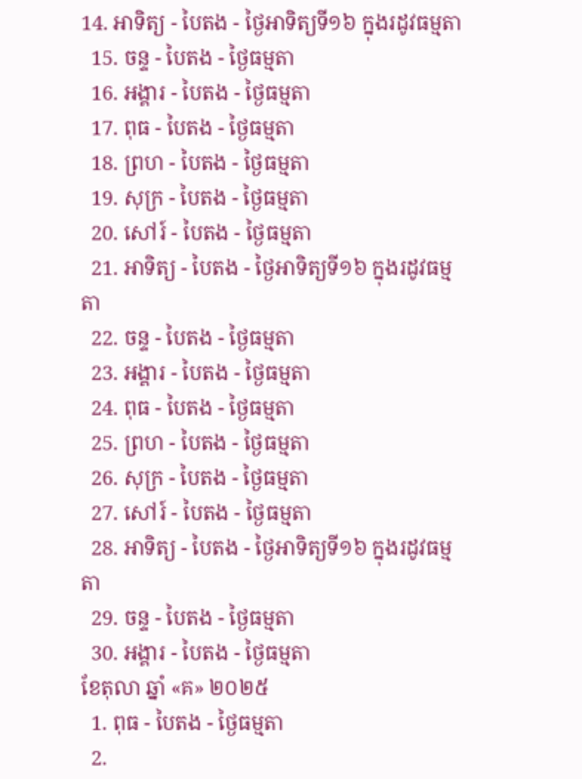14. អាទិត្យ - បៃតង - ថ្ងៃអាទិត្យទី១៦ ក្នុងរដូវធម្មតា
  15. ចន្ទ - បៃតង - ថ្ងៃធម្មតា
  16. អង្គារ - បៃតង - ថ្ងៃធម្មតា
  17. ពុធ - បៃតង - ថ្ងៃធម្មតា
  18. ព្រហ - បៃតង - ថ្ងៃធម្មតា
  19. សុក្រ - បៃតង - ថ្ងៃធម្មតា
  20. សៅរ៍ - បៃតង - ថ្ងៃធម្មតា
  21. អាទិត្យ - បៃតង - ថ្ងៃអាទិត្យទី១៦ ក្នុងរដូវធម្មតា
  22. ចន្ទ - បៃតង - ថ្ងៃធម្មតា
  23. អង្គារ - បៃតង - ថ្ងៃធម្មតា
  24. ពុធ - បៃតង - ថ្ងៃធម្មតា
  25. ព្រហ - បៃតង - ថ្ងៃធម្មតា
  26. សុក្រ - បៃតង - ថ្ងៃធម្មតា
  27. សៅរ៍ - បៃតង - ថ្ងៃធម្មតា
  28. អាទិត្យ - បៃតង - ថ្ងៃអាទិត្យទី១៦ ក្នុងរដូវធម្មតា
  29. ចន្ទ - បៃតង - ថ្ងៃធម្មតា
  30. អង្គារ - បៃតង - ថ្ងៃធម្មតា
ខែតុលា ឆ្នាំ «គ» ២០២៥
  1. ពុធ - បៃតង - ថ្ងៃធម្មតា
  2.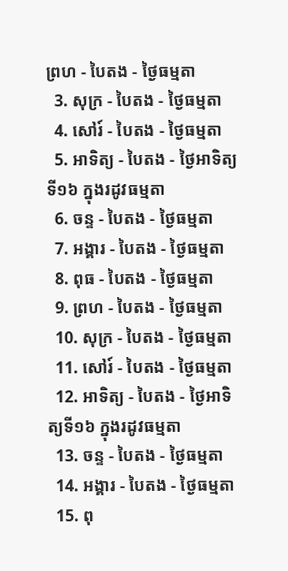ព្រហ - បៃតង - ថ្ងៃធម្មតា
  3. សុក្រ - បៃតង - ថ្ងៃធម្មតា
  4. សៅរ៍ - បៃតង - ថ្ងៃធម្មតា
  5. អាទិត្យ - បៃតង - ថ្ងៃអាទិត្យទី១៦ ក្នុងរដូវធម្មតា
  6. ចន្ទ - បៃតង - ថ្ងៃធម្មតា
  7. អង្គារ - បៃតង - ថ្ងៃធម្មតា
  8. ពុធ - បៃតង - ថ្ងៃធម្មតា
  9. ព្រហ - បៃតង - ថ្ងៃធម្មតា
  10. សុក្រ - បៃតង - ថ្ងៃធម្មតា
  11. សៅរ៍ - បៃតង - ថ្ងៃធម្មតា
  12. អាទិត្យ - បៃតង - ថ្ងៃអាទិត្យទី១៦ ក្នុងរដូវធម្មតា
  13. ចន្ទ - បៃតង - ថ្ងៃធម្មតា
  14. អង្គារ - បៃតង - ថ្ងៃធម្មតា
  15. ពុ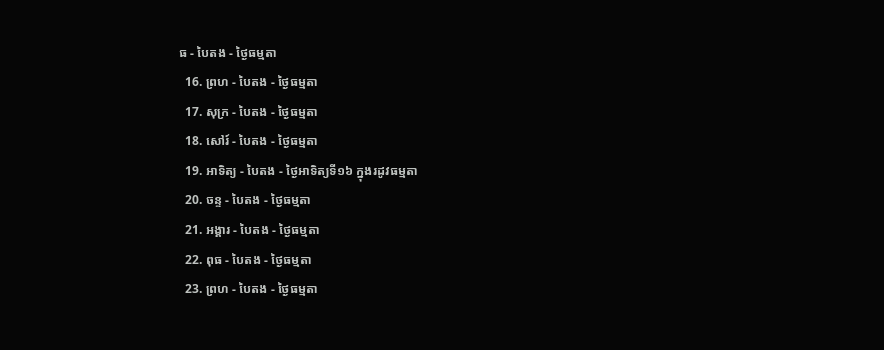ធ - បៃតង - ថ្ងៃធម្មតា
  16. ព្រហ - បៃតង - ថ្ងៃធម្មតា
  17. សុក្រ - បៃតង - ថ្ងៃធម្មតា
  18. សៅរ៍ - បៃតង - ថ្ងៃធម្មតា
  19. អាទិត្យ - បៃតង - ថ្ងៃអាទិត្យទី១៦ ក្នុងរដូវធម្មតា
  20. ចន្ទ - បៃតង - ថ្ងៃធម្មតា
  21. អង្គារ - បៃតង - ថ្ងៃធម្មតា
  22. ពុធ - បៃតង - ថ្ងៃធម្មតា
  23. ព្រហ - បៃតង - ថ្ងៃធម្មតា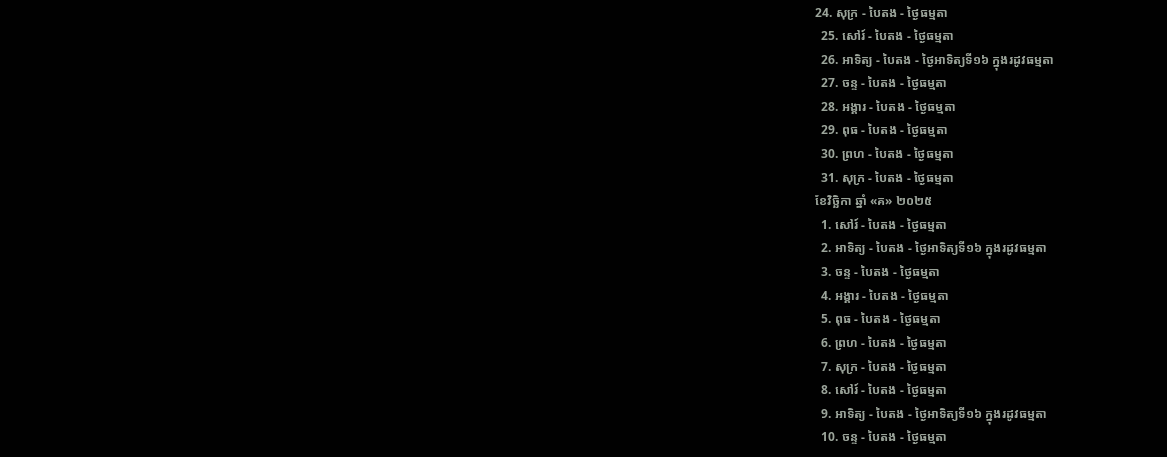24. សុក្រ - បៃតង - ថ្ងៃធម្មតា
  25. សៅរ៍ - បៃតង - ថ្ងៃធម្មតា
  26. អាទិត្យ - បៃតង - ថ្ងៃអាទិត្យទី១៦ ក្នុងរដូវធម្មតា
  27. ចន្ទ - បៃតង - ថ្ងៃធម្មតា
  28. អង្គារ - បៃតង - ថ្ងៃធម្មតា
  29. ពុធ - បៃតង - ថ្ងៃធម្មតា
  30. ព្រហ - បៃតង - ថ្ងៃធម្មតា
  31. សុក្រ - បៃតង - ថ្ងៃធម្មតា
ខែវិច្ឆិកា ឆ្នាំ «គ» ២០២៥
  1. សៅរ៍ - បៃតង - ថ្ងៃធម្មតា
  2. អាទិត្យ - បៃតង - ថ្ងៃអាទិត្យទី១៦ ក្នុងរដូវធម្មតា
  3. ចន្ទ - បៃតង - ថ្ងៃធម្មតា
  4. អង្គារ - បៃតង - ថ្ងៃធម្មតា
  5. ពុធ - បៃតង - ថ្ងៃធម្មតា
  6. ព្រហ - បៃតង - ថ្ងៃធម្មតា
  7. សុក្រ - បៃតង - ថ្ងៃធម្មតា
  8. សៅរ៍ - បៃតង - ថ្ងៃធម្មតា
  9. អាទិត្យ - បៃតង - ថ្ងៃអាទិត្យទី១៦ ក្នុងរដូវធម្មតា
  10. ចន្ទ - បៃតង - ថ្ងៃធម្មតា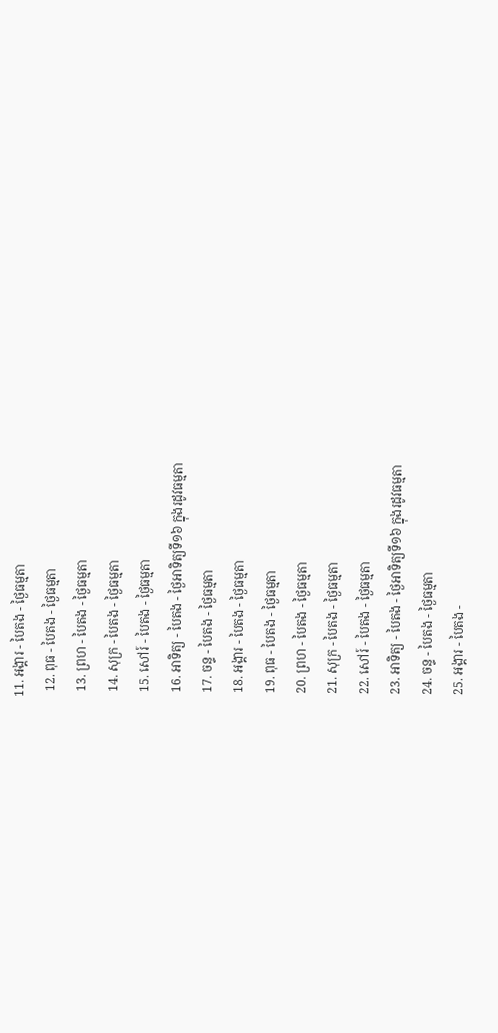11. អង្គារ - បៃតង - ថ្ងៃធម្មតា
  12. ពុធ - បៃតង - ថ្ងៃធម្មតា
  13. ព្រហ - បៃតង - ថ្ងៃធម្មតា
  14. សុក្រ - បៃតង - ថ្ងៃធម្មតា
  15. សៅរ៍ - បៃតង - ថ្ងៃធម្មតា
  16. អាទិត្យ - បៃតង - ថ្ងៃអាទិត្យទី១៦ ក្នុងរដូវធម្មតា
  17. ចន្ទ - បៃតង - ថ្ងៃធម្មតា
  18. អង្គារ - បៃតង - ថ្ងៃធម្មតា
  19. ពុធ - បៃតង - ថ្ងៃធម្មតា
  20. ព្រហ - បៃតង - ថ្ងៃធម្មតា
  21. សុក្រ - បៃតង - ថ្ងៃធម្មតា
  22. សៅរ៍ - បៃតង - ថ្ងៃធម្មតា
  23. អាទិត្យ - បៃតង - ថ្ងៃអាទិត្យទី១៦ ក្នុងរដូវធម្មតា
  24. ចន្ទ - បៃតង - ថ្ងៃធម្មតា
  25. អង្គារ - បៃតង -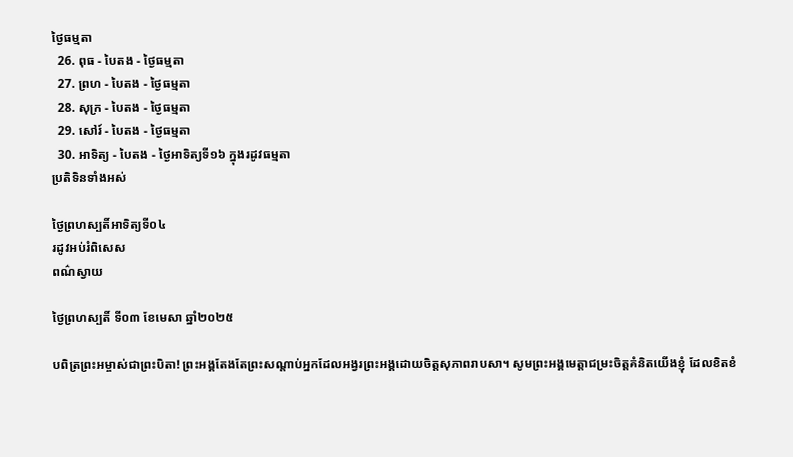ថ្ងៃធម្មតា
  26. ពុធ - បៃតង - ថ្ងៃធម្មតា
  27. ព្រហ - បៃតង - ថ្ងៃធម្មតា
  28. សុក្រ - បៃតង - ថ្ងៃធម្មតា
  29. សៅរ៍ - បៃតង - ថ្ងៃធម្មតា
  30. អាទិត្យ - បៃតង - ថ្ងៃអាទិត្យទី១៦ ក្នុងរដូវធម្មតា
ប្រតិទិនទាំងអស់

ថ្ងៃព្រហស្បតិ៍អាទិត្យទី០៤
រដូវអប់រំពិសេស
ពណ៌ស្វាយ

ថ្ងៃព្រហស្បតិ៍ ទី០៣ ខែមេសា ឆ្នាំ២០២៥

បពិត្រព្រះអម្ចាស់ជាព្រះបិតា! ព្រះអង្គតែងតែព្រះសណ្តាប់អ្នកដែលអង្វរព្រះអង្គដោយចិត្តសុភាពរាបសា។ សូមព្រះអង្គមេត្តាជម្រះចិត្តគំនិតយើងខ្ញុំ ដែលខិតខំ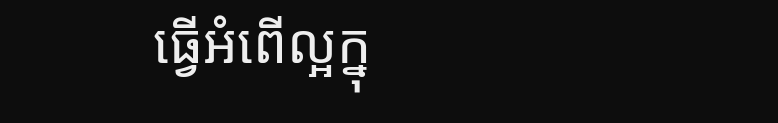ធ្វើអំពើល្អក្នុ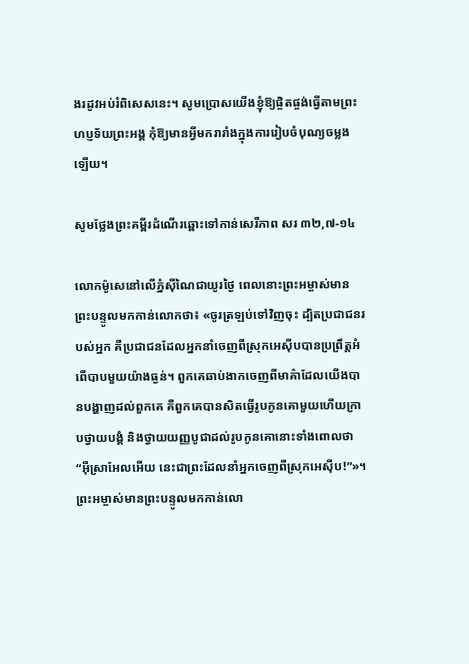ងរដូវអប់រំពិសេសនេះ។ សូមប្រោសយើងខ្ញុំឱ្យផ្ចិតផ្ចង់ធ្វើតាមព្រះហប្ញទ័យព្រះអង្គ កុំឱ្យមានអ្វីមករារាំងក្នុងការរៀបចំបុណ្យចម្លងឡើយ។

សូមថ្លែងព្រះគម្ពីរដំណើរឆ្ពោះទៅកាន់សេរីភាព សរ ៣២,៧-១៤

លោកម៉ូសេនៅលើភ្នំស៊ីណៃជាយូរថ្ងៃ ពេលនោះព្រះអម្ចាស់មានព្រះបន្ទូលមកកាន់លោកថា៖ «ចូរត្រឡប់ទៅវិញចុះ ដ្បិតប្រជាជនរបស់អ្នក គឺប្រជាជនដែលអ្នកនាំចេញពីស្រុកអេស៊ីបបានប្រព្រឹត្តអំពើបាបមួយយ៉ាងធ្ងន់។ ពួកគេឆាប់ងាកចេញពីមាគ៌ាដែលយើងបានបង្ហាញដល់ពួកគេ គឺពួកគេបានសិតធ្វើរូបកូនគោមួយហើយក្រាបថ្វាយបង្គំ និងថ្វាយយញ្ញបូជាដល់រូបកូនគោនោះទាំងពោលថា “អ៊ីស្រាអែលអើយ នេះជាព្រះដែលនាំអ្នកចេញពីស្រុកអេស៊ីប!”»។ ព្រះអម្ចាស់មានព្រះបន្ទូលមកកាន់លោ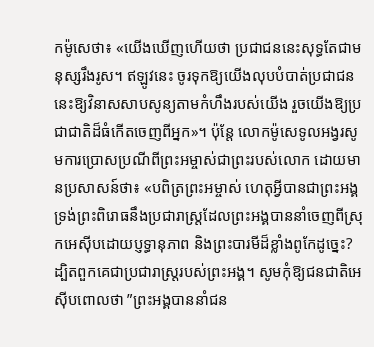កម៉ូសេថា៖ «យើងឃើញហើយថា ប្រជាជននេះសុទ្ធតែជាមនុស្សរឹងរូស។ ឥឡូវនេះ ចូរទុកឱ្យយើងលុបបំបាត់ប្រជាជននេះឱ្យវិនាសសាបសូន្យតាមកំហឹងរបស់យើង រួចយើងឱ្យប្រជាជាតិដ៏ធំកើតចេញពីអ្នក»។ ប៉ុន្តែ លោកម៉ូសេទូលអង្វរសូមការប្រោសប្រណីពីព្រះអម្ចាស់ជាព្រះរបស់លោក ដោយមានប្រសាសន៍ថា៖ «បពិត្រព្រះអម្ចាស់ ហេតុអ្វីបានជាព្រះអង្គទ្រង់ព្រះពិរោធនឹងប្រជារាស្ត្រដែលព្រះអង្គបាននាំចេញពីស្រុកអេស៊ីបដោយប្ញទ្ធានុភាព និងព្រះបារមីដ៏ខ្លាំងពូកែដូច្នេះ? ដ្បិតពួកគេជាប្រជារាស្ត្ររបស់ព្រះអង្គ។ សូមកុំឱ្យជនជាតិអេស៊ីបពោលថា ”ព្រះអង្គបាននាំជន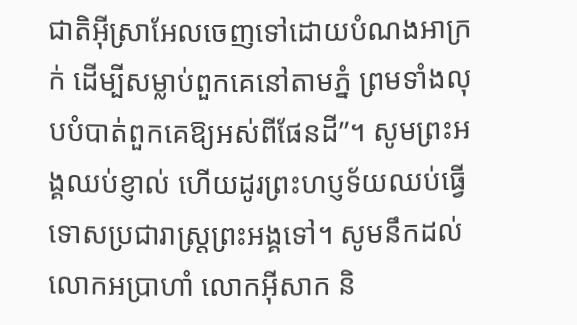ជាតិអ៊ីស្រាអែលចេញទៅដោយបំណងអាក្រក់ ដើម្បីសម្លាប់ពួកគេនៅតាមភ្នំ ព្រមទាំងលុបបំបាត់ពួកគេឱ្យអស់ពីផែនដី”។ សូមព្រះអង្គឈប់ខ្ញាល់ ហើយដូរព្រះហប្ញទ័យឈប់ធ្វើទោសប្រជារាស្ត្រព្រះអង្គទៅ។ សូមនឹកដល់លោកអប្រាហាំ លោកអ៊ីសាក និ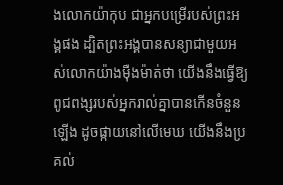ងលោកយ៉ាកុប ជាអ្នកបម្រើរបស់ព្រះអង្គផង ដ្បិតព្រះអង្គបានសន្យាជាមួយអស់លោកយ៉ាងម៉ឺងម៉ាត់ថា យើងនឹងធ្វើឱ្យពូជពង្សរបស់អ្នករាល់គ្នាបានកើនចំនួនឡើង ដូចផ្កាយនៅលើមេឃ យើងនឹងប្រគល់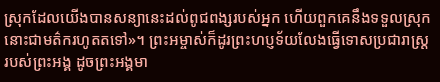ស្រុកដែលយើងបានសន្យានេះដល់ពូជពង្សរបស់អ្នក ហើយពួកគេនឹងទទួលស្រុកនោះជាមត៌ករហូតតទៅ»។ ព្រះអម្ចាស់ក៏ដូរព្រះហប្ញទ័យលែងធ្វើទោសប្រជារាស្ត្ររបស់ព្រះអង្គ ដូចព្រះអង្គមា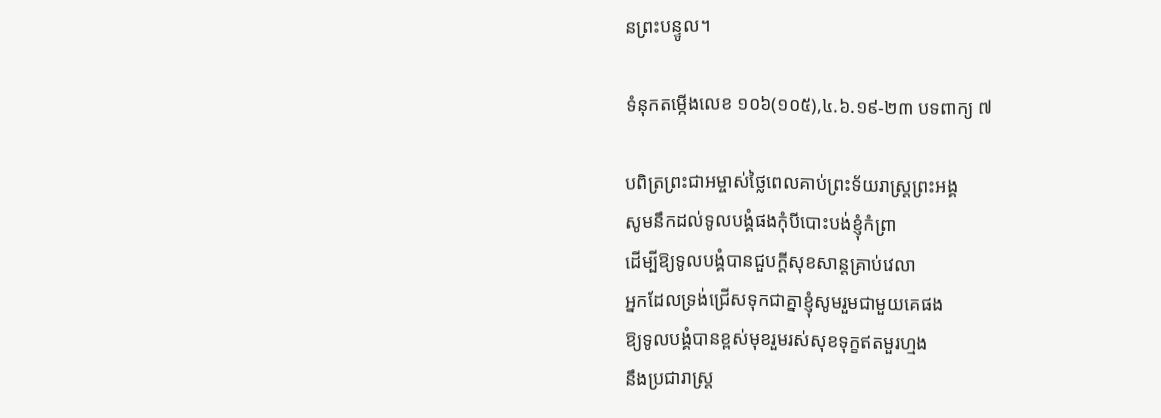នព្រះបន្ទូល។

ទំនុកតម្កើងលេខ ១០៦(១០៥),៤.៦.១៩-២៣ បទពាក្យ ៧

បពិត្រព្រះជាអម្ចាស់ថ្លៃពេលគាប់ព្រះទ័យរាស្ត្រព្រះអង្គ
សូមនឹកដល់ទូលបង្គំផងកុំបីបោះបង់ខ្ញុំកំព្រា
ដើម្បីឱ្យទូលបង្គំបានជួបក្តីសុខសាន្តគ្រាប់វេលា
អ្នកដែលទ្រង់ជ្រើសទុកជាគ្នាខ្ញុំសូមរួមជាមួយគេផង
ឱ្យទូលបង្គំបានខ្ពស់មុខរួមរស់សុខទុក្ខឥតមួរហ្មង
នឹងប្រជារាស្ត្រ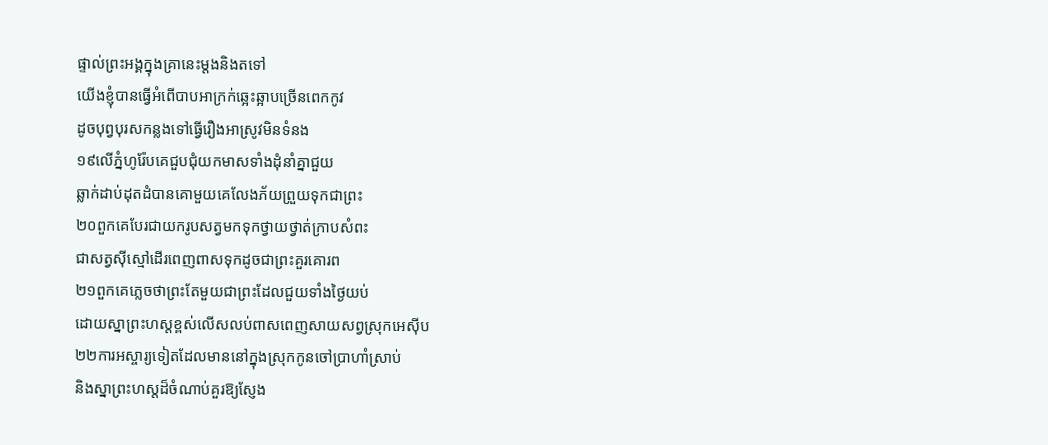ផ្ទាល់ព្រះអង្គក្នុងគ្រានេះម្តងនិងតទៅ
យើងខ្ញុំបានធ្វើអំពើបាបអាក្រក់ឆ្អេះឆ្អាបច្រើនពេកកូវ
ដូចបុព្វបុរសកន្លងទៅធ្វើរឿងអាស្រូវមិនទំនង
១៩លើភ្នំហូរ៉ែបគេជួបជុំយកមាសទាំងដុំនាំគ្នាជួយ
ឆ្លាក់ដាប់ដុតដំបានគោមួយគេលែងភ័យព្រួយទុកជាព្រះ
២០ពួកគេបែរជាយករូបសត្វមកទុកថ្វាយថ្វាត់ក្រាបសំពះ
ជាសត្វស៊ីស្មៅដើរពេញពាសទុកដូចជាព្រះគួរគោរព
២១ពួកគេភ្លេចថាព្រះតែមួយជាព្រះដែលជួយទាំងថ្ងៃយប់
ដោយស្នាព្រះហស្តខ្ពស់លើសលប់ពាសពេញសាយសព្វស្រុកអេស៊ីប
២២ការអស្ចារ្យទៀតដែលមាននៅក្នុងស្រុកកូនចៅប្រាហាំស្រាប់
និងស្នាព្រះហស្តដ៏ចំណាប់គួរឱ្យស្ញែង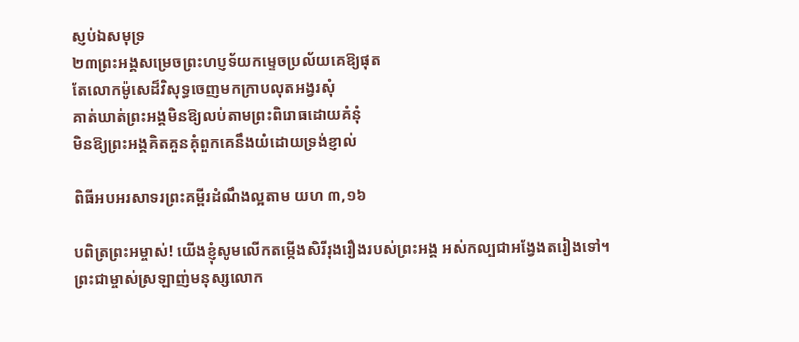ស្ញប់ឯសមុទ្រ
២៣ព្រះអង្គសម្រេចព្រះហប្ញទ័យកម្ទេចប្រល័យគេឱ្យផុត
តែលោកម៉ូសេដ៏វិសុទ្ធចេញមកក្រាបលុតអង្វរសុំ
គាត់ឃាត់ព្រះអង្គមិនឱ្យលប់តាមព្រះពិរោធដោយគំនុំ
មិនឱ្យព្រះអង្គគិតគួនគុំពួកគេនឹងយំដោយទ្រង់ខ្ញាល់

ពិធីអបអរសាទរព្រះគម្ពីរដំណឹងល្អតាម យហ ៣,១៦

បពិត្រព្រះអម្ចាស់! យើងខ្ញុំសូមលើកតម្កើងសិរីរុងរឿងរបស់ព្រះអង្គ អស់កល្បជាអង្វែងតរៀងទៅ។
ព្រះជាម្ចាស់ស្រឡាញ់មនុស្សលោក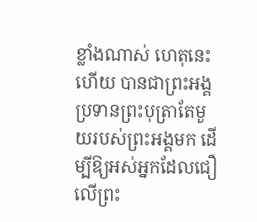ខ្លាំងណាស់ ហេតុនេះហើយ បានជាព្រះអង្គប្រទានព្រះបុត្រាតែមួយរបស់ព្រះអង្គមក ដើម្បីឱ្យអស់អ្នកដែលជឿលើព្រះ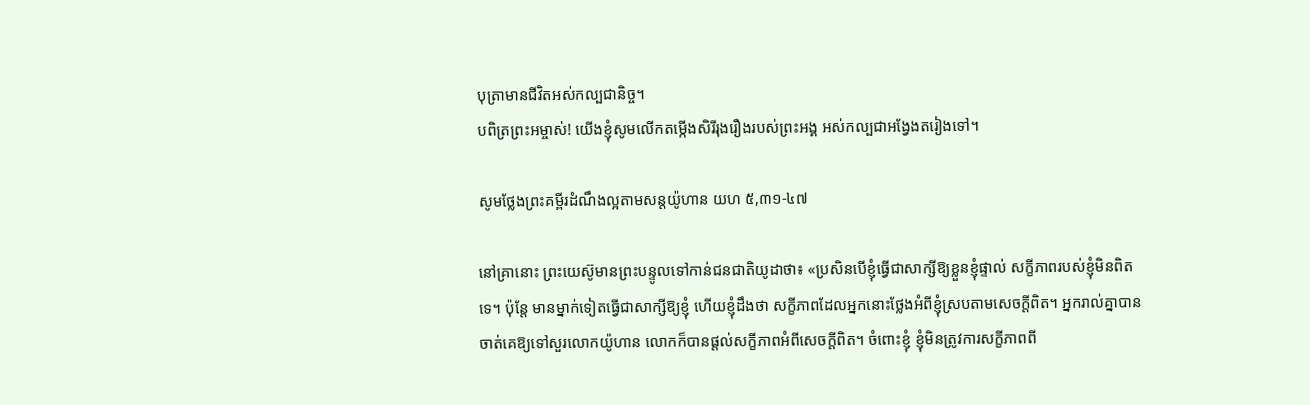បុត្រាមានជីវិតអស់កល្បជានិច្ច។
បពិត្រព្រះអម្ចាស់! យើងខ្ញុំសូមលើកតម្កើងសិរីរុងរឿងរបស់ព្រះអង្គ អស់កល្បជាអង្វែងតរៀងទៅ។

សូមថ្លែងព្រះគម្ពីរដំណឹងល្អតាមសន្តយ៉ូហាន យហ ៥,៣១-៤៧

នៅគ្រានោះ ព្រះយេស៊ូមានព្រះបន្ទូលទៅកាន់ជនជាតិយូដាថា៖ «ប្រសិនបើខ្ញុំធ្វើជាសាក្សីឱ្យខ្លួនខ្ញុំផ្ទាល់ សក្ខីភាពរបស់ខ្ញុំមិនពិតទេ។ ប៉ុន្តែ មានម្នាក់ទៀតធ្វើជាសាក្សីឱ្យខ្ញុំ ហើយខ្ញុំដឹងថា សក្ខីភាពដែលអ្នកនោះថ្លែងអំពីខ្ញុំស្របតាមសេចក្តីពិត។ អ្នករាល់គ្នាបានចាត់គេឱ្យទៅសួរលោកយ៉ូហាន លោកក៏បានផ្តល់សក្ខីភាពអំពីសេចក្តីពិត។ ចំពោះខ្ញុំ ខ្ញុំមិនត្រូវការសក្ខីភាពពី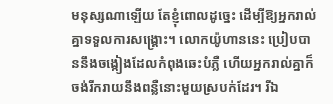មនុស្សណាឡើយ តែខ្ញុំពោលដូច្នេះ ដើម្បីឱ្យអ្នករាល់គ្នាទទួលការសង្គ្រោះ។ លោកយ៉ូហាននេះ ប្រៀបបាននឹងចង្កៀងដែលកំពុងឆេះបំភ្លឺ ហើយអ្នករាល់គ្នាក៏ចង់រីករាយនឹងពន្លឺនោះមួយស្របក់ដែរ។ រីឯ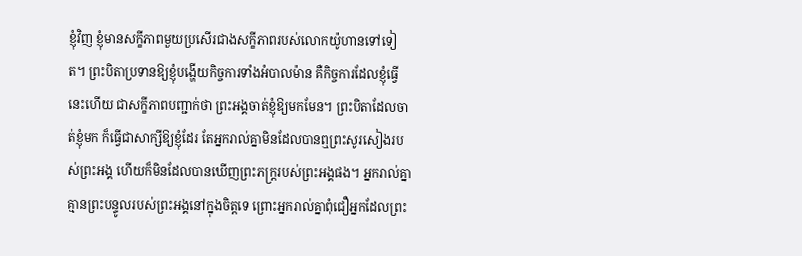ខ្ញុំវិញ ខ្ញុំមានសក្ខីភាពមួយប្រសើរជាងសក្ខីភាពរបស់លោកយ៉ូហានទៅទៀត។ ព្រះបិតាប្រទានឱ្យខ្ញុំបង្ហើយកិច្ចការទាំងអំបាលម៉ាន គឺកិច្ចការដែលខ្ញុំធ្វើនេះហើយ ជាសក្ខីភាពបញ្ជាក់ថា ព្រះអង្គចាត់ខ្ញុំឱ្យមកមែន។ ព្រះបិតាដែលចាត់ខ្ញុំមក ក៏ធ្វើជាសាក្សីឱ្យខ្ញុំដែរ តែអ្នករាល់គ្នាមិនដែលបានឮព្រះសូរសៀងរបស់ព្រះអង្គ ហើយក៏មិនដែលបានឃើញព្រះភក្ត្ររបស់ព្រះអង្គផង។ អ្នករាល់គ្នាគ្មានព្រះបន្ទូលរបស់ព្រះអង្គនៅក្នុងចិត្តទេ ព្រោះអ្នករាល់គ្នាពុំជឿអ្នកដែលព្រះ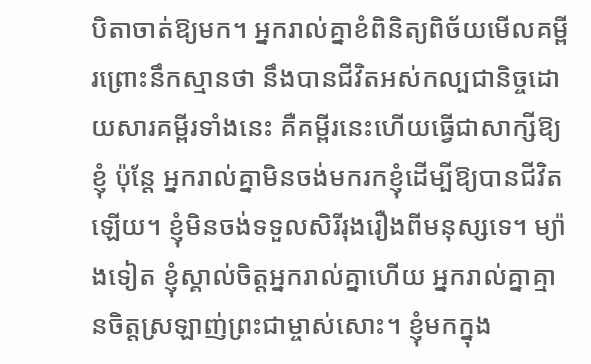បិតាចាត់ឱ្យមក។ អ្នករាល់គ្នាខំពិនិត្យពិច័យមើលគម្ពីរព្រោះនឹកស្មានថា នឹងបានជីវិតអស់កល្បជានិច្ចដោយសារគម្ពីរទាំងនេះ គឺគម្ពីរនេះហើយធ្វើជាសាក្សីឱ្យខ្ញុំ ប៉ុន្តែ អ្នករាល់គ្នាមិនចង់មករកខ្ញុំដើម្បីឱ្យបានជីវិតឡើយ។ ខ្ញុំមិនចង់ទទួលសិរីរុងរឿងពីមនុស្សទេ។ ម្យ៉ាងទៀត ខ្ញុំស្គាល់ចិត្តអ្នករាល់គ្នាហើយ អ្នករាល់គ្នាគ្មានចិត្តស្រឡាញ់ព្រះជាម្ចាស់សោះ។ ខ្ញុំមកក្នុង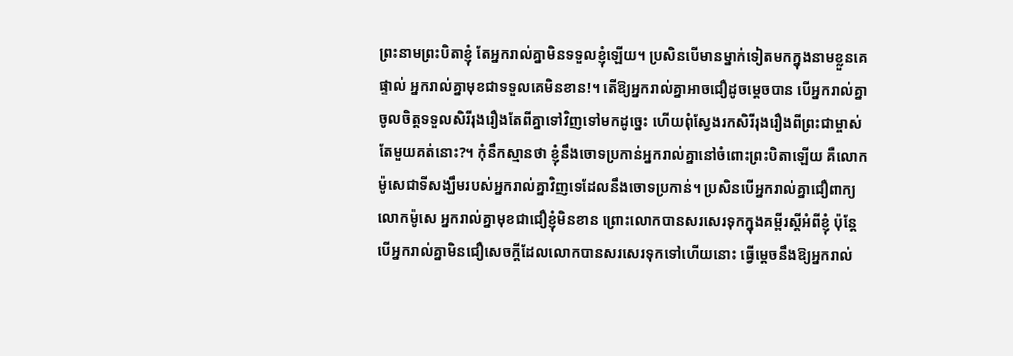ព្រះនាមព្រះបិតាខ្ញុំ តែអ្នករាល់គ្នាមិនទទួលខ្ញុំឡើយ។ ប្រសិនបើមានម្នាក់ទៀតមកក្នុងនាមខ្លួនគេផ្ទាល់ អ្នករាល់គ្នាមុខជាទទួលគេមិនខាន!។ តើឱ្យអ្នករាល់គ្នាអាចជឿដូចម្តេចបាន បើអ្នករាល់គ្នាចូលចិត្តទទួលសិរីរុងរឿងតែពីគ្នាទៅវិញទៅមកដូច្នេះ ហើយពុំស្វែងរកសិរីរុងរឿងពីព្រះជាម្ចាស់តែមួយគត់នោះ?។ កុំនឹកស្មានថា ខ្ញុំនឹងចោទប្រកាន់អ្នករាល់គ្នានៅចំពោះព្រះបិតាឡើយ គឺលោកម៉ូសេជាទីសង្ឃឹមរបស់អ្នករាល់គ្នាវិញទេដែលនឹងចោទប្រកាន់។ ប្រសិនបើអ្នករាល់គ្នាជឿពាក្យលោកម៉ូសេ អ្នករាល់គ្នាមុខជាជឿខ្ញុំមិនខាន ព្រោះលោកបានសរសេរទុកក្នុងគម្ពីរស្តីអំពីខ្ញុំ ប៉ុន្តែ បើអ្នករាល់គ្នាមិនជឿសេចក្តីដែលលោកបានសរសេរទុកទៅហើយនោះ ធ្វើម្តេចនឹងឱ្យអ្នករាល់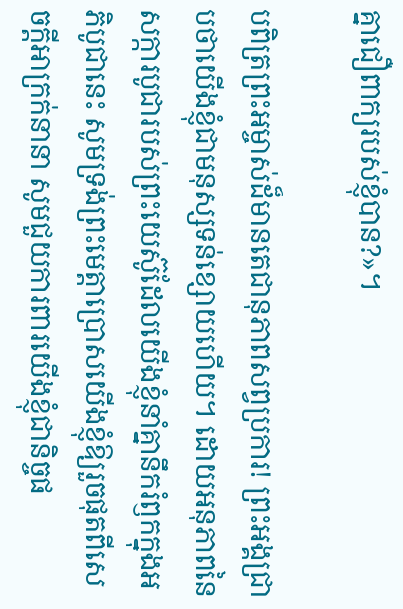គ្នាជឿពាក្យរបស់ខ្ញុំបាន?»។

បពិត្រព្រះអម្ចាស់ដ៏មានតេជានុភាពសព្វប្រការ! ព្រះអង្គជ្រាបថាយើងខ្ញុំជាមនុស្សទន់ខ្សោយហើយ។ ដោយអនុភាពនៃសក្ការបូជារបស់ព្រះយេស៊ូដែលយើងខ្ញុំនាំគ្នានឹករំឭកក្នុងអភិបូជានេះ សូមទ្រង់ព្រះមេត្តាប្រោសយើងខ្ញុំឱ្យរួចផុតពីសេចក្តីអាក្រក់នានា សូមជួយការពារយើងខ្ញុំជានិច្ចផ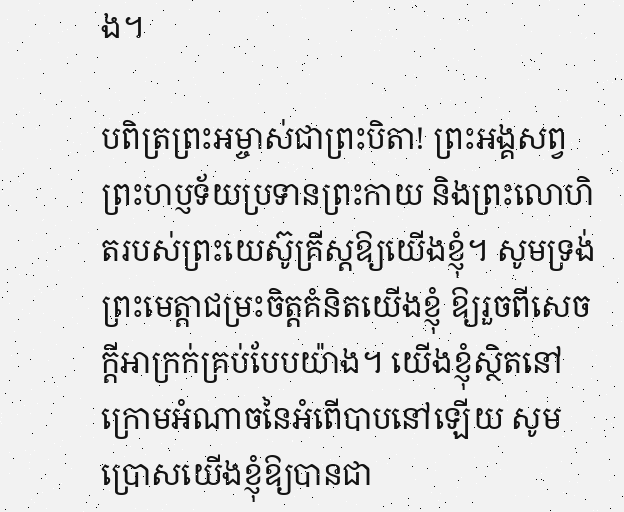ង។

បពិត្រព្រះអម្ចាស់ជាព្រះបិតា! ព្រះអង្គសព្វព្រះហប្ញទ័យប្រទានព្រះកាយ និងព្រះលោហិតរបស់ព្រះយេស៊ូគ្រីស្តឱ្យយើងខ្ញុំ។ សូមទ្រង់ព្រះមេត្តាជម្រះចិត្តគំនិតយើងខ្ញុំ ឱ្យរួចពីសេចក្តីអាក្រក់គ្រប់បែបយ៉ាង។ យើងខ្ញុំស្ថិតនៅក្រោមអំណាចនៃអំពើបាបនៅឡើយ សូមប្រោសយើងខ្ញុំឱ្យបានជា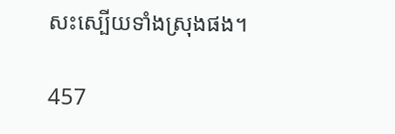សះស្បើយទាំងស្រុងផង។

457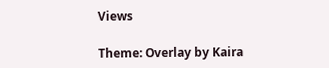Views

Theme: Overlay by Kaira